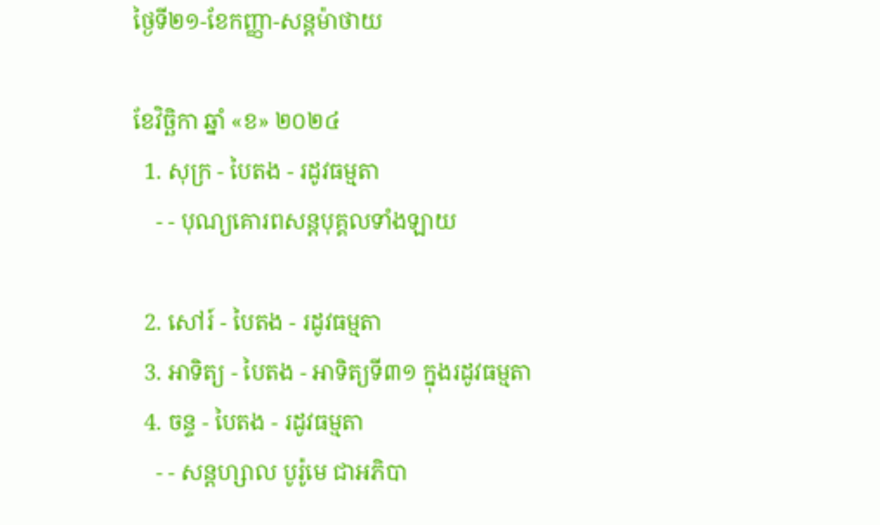ថ្ងៃទី២១-ខែកញ្ញា-សន្តម៉ាថាយ

ខែវិច្ឆិកា ឆ្នាំ «ខ» ២០២៤
  1. សុក្រ - បៃតង - រដូវធម្មតា
    - - បុណ្យគោរពសន្ដបុគ្គលទាំងឡាយ

  2. សៅរ៍ - បៃតង - រដូវធម្មតា
  3. អាទិត្យ - បៃតង - អាទិត្យទី៣១ ក្នុងរដូវធម្មតា
  4. ចន្ទ - បៃតង - រដូវធម្មតា
    - - សន្ដហ្សាល បូរ៉ូមេ ជាអភិបា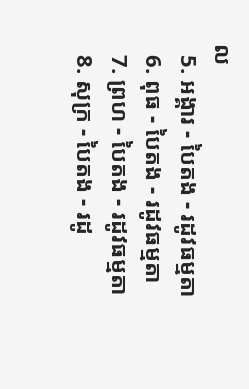ល
  5. អង្គារ - បៃតង - រដូវធម្មតា
  6. ពុធ - បៃតង - រដូវធម្មតា
  7. ព្រហ - បៃតង - រដូវធម្មតា
  8. សុក្រ - បៃតង - រដូ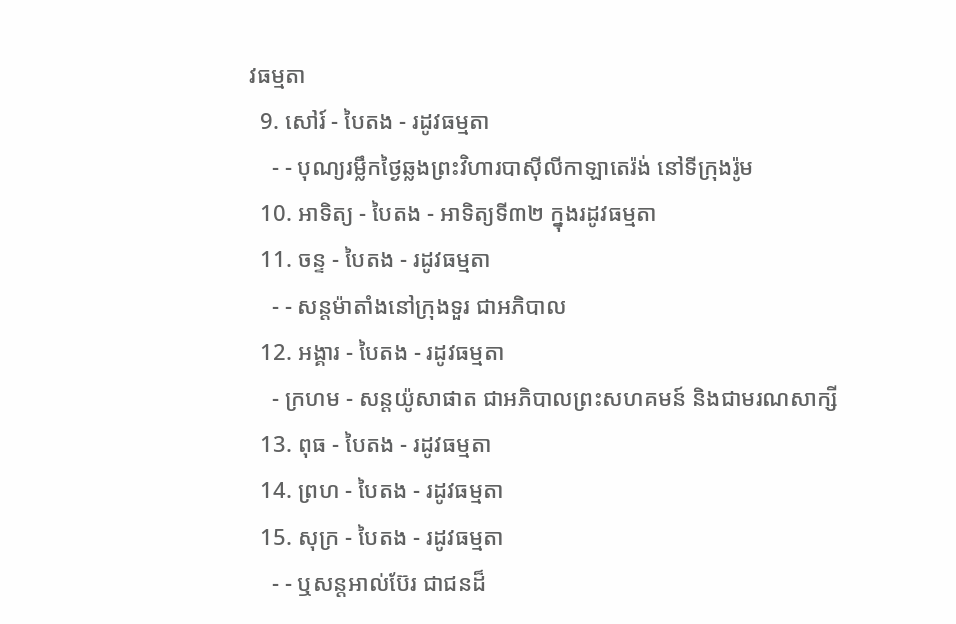វធម្មតា
  9. សៅរ៍ - បៃតង - រដូវធម្មតា
    - - បុណ្យរម្លឹកថ្ងៃឆ្លងព្រះវិហារបាស៊ីលីកាឡាតេរ៉ង់ នៅទីក្រុងរ៉ូម
  10. អាទិត្យ - បៃតង - អាទិត្យទី៣២ ក្នុងរដូវធម្មតា
  11. ចន្ទ - បៃតង - រដូវធម្មតា
    - - សន្ដម៉ាតាំងនៅក្រុងទួរ ជាអភិបាល
  12. អង្គារ - បៃតង - រដូវធម្មតា
    - ក្រហម - សន្ដយ៉ូសាផាត ជាអភិបាលព្រះសហគមន៍ និងជាមរណសាក្សី
  13. ពុធ - បៃតង - រដូវធម្មតា
  14. ព្រហ - បៃតង - រដូវធម្មតា
  15. សុក្រ - បៃតង - រដូវធម្មតា
    - - ឬសន្ដអាល់ប៊ែរ ជាជនដ៏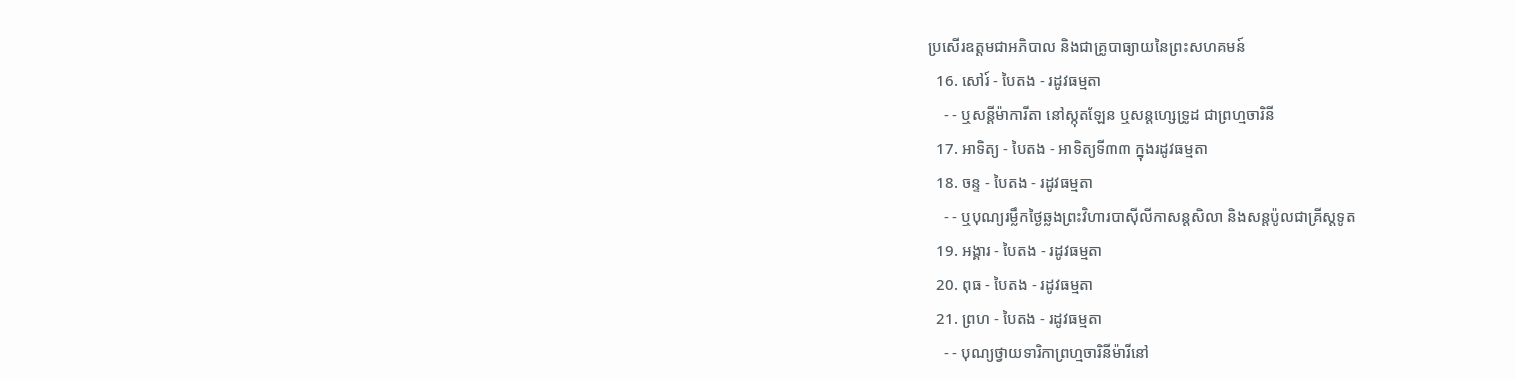ប្រសើរឧត្ដមជាអភិបាល និងជាគ្រូបាធ្យាយនៃព្រះសហគមន៍
  16. សៅរ៍ - បៃតង - រដូវធម្មតា
    - - ឬសន្ដីម៉ាការីតា នៅស្កុតឡែន ឬសន្ដហ្សេទ្រូដ ជាព្រហ្មចារិនី
  17. អាទិត្យ - បៃតង - អាទិត្យទី៣៣ ក្នុងរដូវធម្មតា
  18. ចន្ទ - បៃតង - រដូវធម្មតា
    - - ឬបុណ្យរម្លឹកថ្ងៃឆ្លងព្រះវិហារបាស៊ីលីកាសន្ដសិលា និងសន្ដប៉ូលជាគ្រីស្ដទូត
  19. អង្គារ - បៃតង - រដូវធម្មតា
  20. ពុធ - បៃតង - រដូវធម្មតា
  21. ព្រហ - បៃតង - រដូវធម្មតា
    - - បុណ្យថ្វាយទារិកាព្រហ្មចារិនីម៉ារីនៅ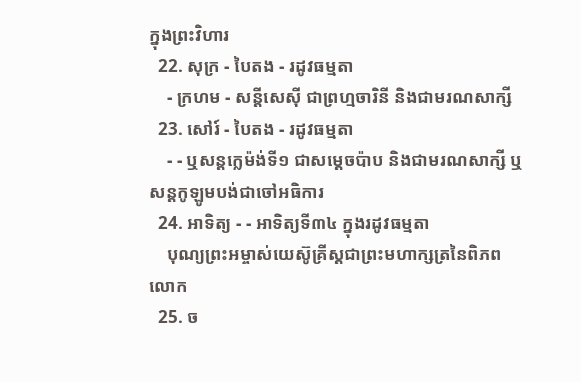ក្នុងព្រះវិហារ
  22. សុក្រ - បៃតង - រដូវធម្មតា
    - ក្រហម - សន្ដីសេស៊ី ជាព្រហ្មចារិនី និងជាមរណសាក្សី
  23. សៅរ៍ - បៃតង - រដូវធម្មតា
    - - ឬសន្ដក្លេម៉ង់ទី១ ជាសម្ដេចប៉ាប និងជាមរណសាក្សី ឬសន្ដកូឡូមបង់ជាចៅអធិការ
  24. អាទិត្យ - - អាទិត្យទី៣៤ ក្នុងរដូវធម្មតា
    បុណ្យព្រះអម្ចាស់យេស៊ូគ្រីស្ដជាព្រះមហាក្សត្រនៃពិភពលោក
  25. ច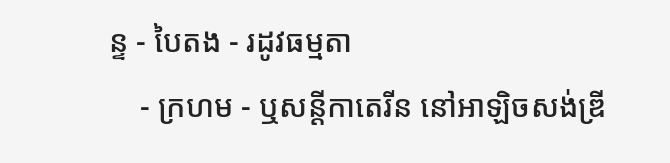ន្ទ - បៃតង - រដូវធម្មតា
    - ក្រហម - ឬសន្ដីកាតេរីន នៅអាឡិចសង់ឌ្រី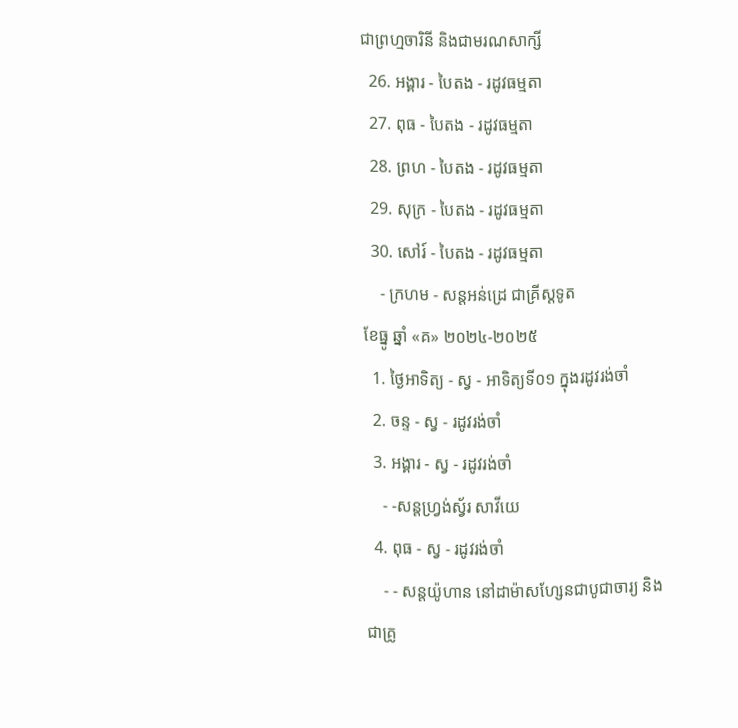ជាព្រហ្មចារិនី និងជាមរណសាក្សី
  26. អង្គារ - បៃតង - រដូវធម្មតា
  27. ពុធ - បៃតង - រដូវធម្មតា
  28. ព្រហ - បៃតង - រដូវធម្មតា
  29. សុក្រ - បៃតង - រដូវធម្មតា
  30. សៅរ៍ - បៃតង - រដូវធម្មតា
    - ក្រហម - សន្ដអន់ដ្រេ ជាគ្រីស្ដទូត
ខែធ្នូ ឆ្នាំ «គ» ២០២៤-២០២៥
  1. ថ្ងៃអាទិត្យ - ស្វ - អាទិត្យទី០១ ក្នុងរដូវរង់ចាំ
  2. ចន្ទ - ស្វ - រដូវរង់ចាំ
  3. អង្គារ - ស្វ - រដូវរង់ចាំ
    - -សន្ដហ្វ្រង់ស្វ័រ សាវីយេ
  4. ពុធ - ស្វ - រដូវរង់ចាំ
    - - សន្ដយ៉ូហាន នៅដាម៉ាសហ្សែនជាបូជាចារ្យ និងជាគ្រូ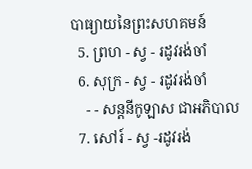បាធ្យាយនៃព្រះសហគមន៍
  5. ព្រហ - ស្វ - រដូវរង់ចាំ
  6. សុក្រ - ស្វ - រដូវរង់ចាំ
    - - សន្ដនីកូឡាស ជាអភិបាល
  7. សៅរ៍ - ស្វ -រដូវរង់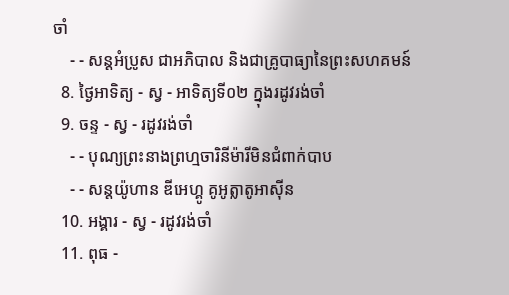ចាំ
    - - សន្ដអំប្រូស ជាអភិបាល និងជាគ្រូបាធ្យានៃព្រះសហគមន៍
  8. ថ្ងៃអាទិត្យ - ស្វ - អាទិត្យទី០២ ក្នុងរដូវរង់ចាំ
  9. ចន្ទ - ស្វ - រដូវរង់ចាំ
    - - បុណ្យព្រះនាងព្រហ្មចារិនីម៉ារីមិនជំពាក់បាប
    - - សន្ដយ៉ូហាន ឌីអេហ្គូ គូអូត្លាតូអាស៊ីន
  10. អង្គារ - ស្វ - រដូវរង់ចាំ
  11. ពុធ -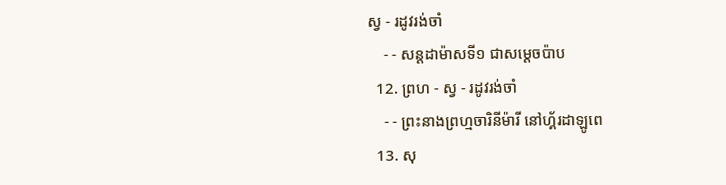ស្វ - រដូវរង់ចាំ
    - - សន្ដដាម៉ាសទី១ ជាសម្ដេចប៉ាប
  12. ព្រហ - ស្វ - រដូវរង់ចាំ
    - - ព្រះនាងព្រហ្មចារិនីម៉ារី នៅហ្គ័រដាឡូពេ
  13. សុ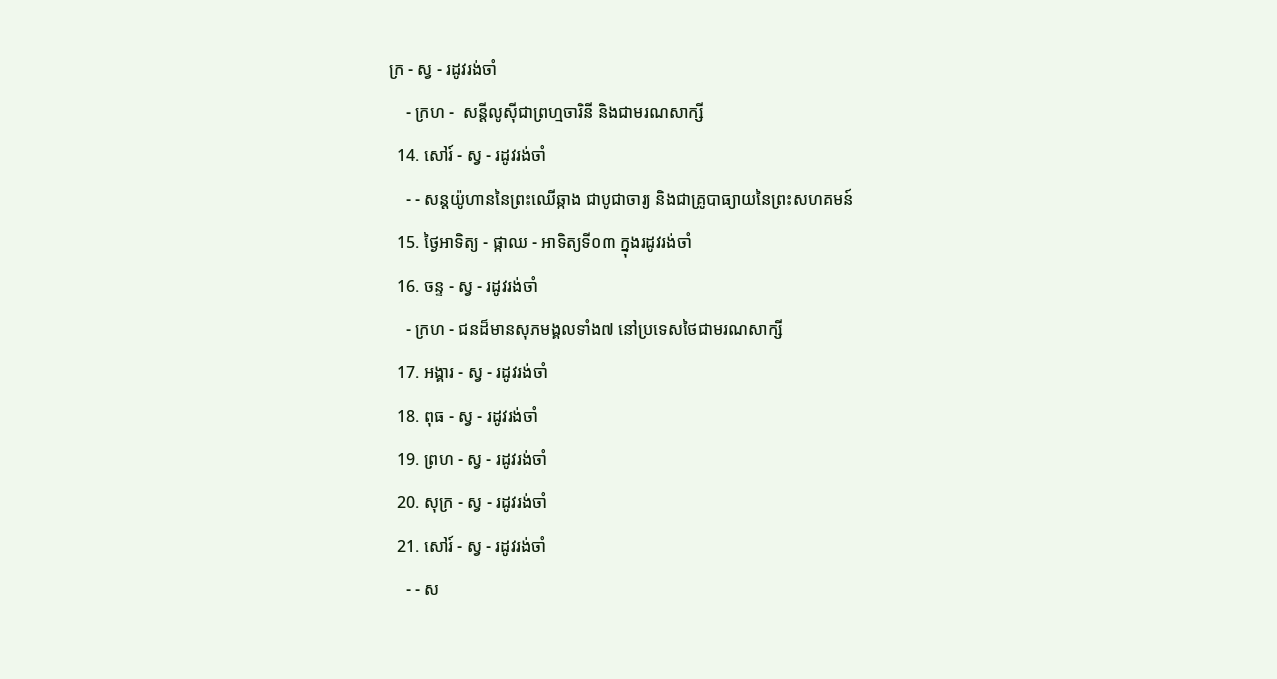ក្រ - ស្វ - រដូវរង់ចាំ
    - ក្រហ -  សន្ដីលូស៊ីជាព្រហ្មចារិនី និងជាមរណសាក្សី
  14. សៅរ៍ - ស្វ - រដូវរង់ចាំ
    - - សន្ដយ៉ូហាននៃព្រះឈើឆ្កាង ជាបូជាចារ្យ និងជាគ្រូបាធ្យាយនៃព្រះសហគមន៍
  15. ថ្ងៃអាទិត្យ - ផ្កាឈ - អាទិត្យទី០៣ ក្នុងរដូវរង់ចាំ
  16. ចន្ទ - ស្វ - រដូវរង់ចាំ
    - ក្រហ - ជនដ៏មានសុភមង្គលទាំង៧ នៅប្រទេសថៃជាមរណសាក្សី
  17. អង្គារ - ស្វ - រដូវរង់ចាំ
  18. ពុធ - ស្វ - រដូវរង់ចាំ
  19. ព្រហ - ស្វ - រដូវរង់ចាំ
  20. សុក្រ - ស្វ - រដូវរង់ចាំ
  21. សៅរ៍ - ស្វ - រដូវរង់ចាំ
    - - ស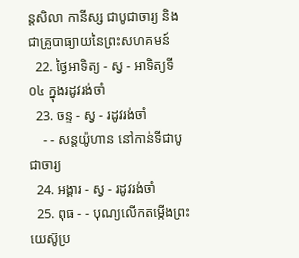ន្ដសិលា កានីស្ស ជាបូជាចារ្យ និងជាគ្រូបាធ្យាយនៃព្រះសហគមន៍
  22. ថ្ងៃអាទិត្យ - ស្វ - អាទិត្យទី០៤ ក្នុងរដូវរង់ចាំ
  23. ចន្ទ - ស្វ - រដូវរង់ចាំ
    - - សន្ដយ៉ូហាន នៅកាន់ទីជាបូជាចារ្យ
  24. អង្គារ - ស្វ - រដូវរង់ចាំ
  25. ពុធ - - បុណ្យលើកតម្កើងព្រះយេស៊ូប្រ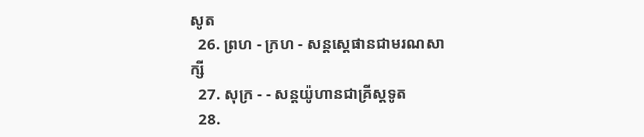សូត
  26. ព្រហ - ក្រហ - សន្តស្តេផានជាមរណសាក្សី
  27. សុក្រ - - សន្តយ៉ូហានជាគ្រីស្តទូត
  28.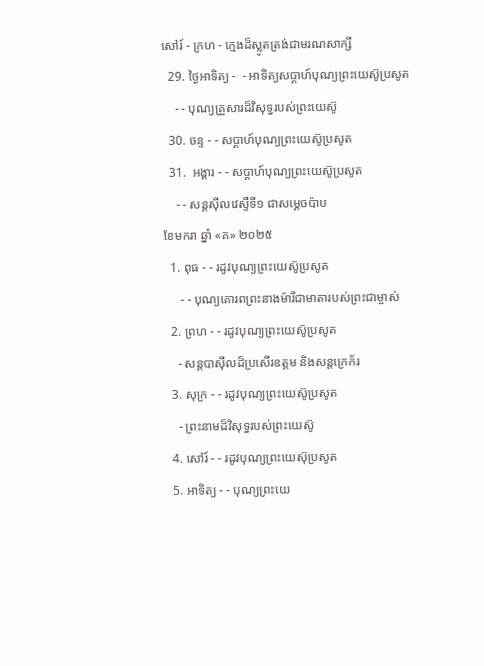សៅរ៍ - ក្រហ - ក្មេងដ៏ស្លូតត្រង់ជាមរណសាក្សី
  29. ថ្ងៃអាទិត្យ -  - អាទិត្យសប្ដាហ៍បុណ្យព្រះយេស៊ូប្រសូត
    - - បុណ្យគ្រួសារដ៏វិសុទ្ធរបស់ព្រះយេស៊ូ
  30. ចន្ទ - - សប្ដាហ៍បុណ្យព្រះយេស៊ូប្រសូត
  31.  អង្គារ - - សប្ដាហ៍បុណ្យព្រះយេស៊ូប្រសូត
    - - សន្ដស៊ីលវេស្ទឺទី១ ជាសម្ដេចប៉ាប
ខែមករា ឆ្នាំ «គ» ២០២៥
  1. ពុធ - - រដូវបុណ្យព្រះយេស៊ូប្រសូត
     - - បុណ្យគោរពព្រះនាងម៉ារីជាមាតារបស់ព្រះជាម្ចាស់
  2. ព្រហ - - រដូវបុណ្យព្រះយេស៊ូប្រសូត
    - សន្ដបាស៊ីលដ៏ប្រសើរឧត្ដម និងសន្ដក្រេក័រ
  3. សុក្រ - - រដូវបុណ្យព្រះយេស៊ូប្រសូត
    - ព្រះនាមដ៏វិសុទ្ធរបស់ព្រះយេស៊ូ
  4. សៅរ៍ - - រដូវបុណ្យព្រះយេស៊ុប្រសូត
  5. អាទិត្យ - - បុណ្យព្រះយេ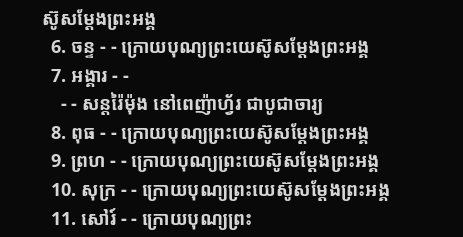ស៊ូសម្ដែងព្រះអង្គ
  6. ចន្ទ - - ក្រោយបុណ្យព្រះយេស៊ូសម្ដែងព្រះអង្គ
  7. អង្គារ - -
    - - សន្ដរ៉ៃម៉ុង នៅពេញ៉ាហ្វ័រ ជាបូជាចារ្យ
  8. ពុធ - - ក្រោយបុណ្យព្រះយេស៊ូសម្ដែងព្រះអង្គ
  9. ព្រហ - - ក្រោយបុណ្យព្រះយេស៊ូសម្ដែងព្រះអង្គ
  10. សុក្រ - - ក្រោយបុណ្យព្រះយេស៊ូសម្ដែងព្រះអង្គ
  11. សៅរ៍ - - ក្រោយបុណ្យព្រះ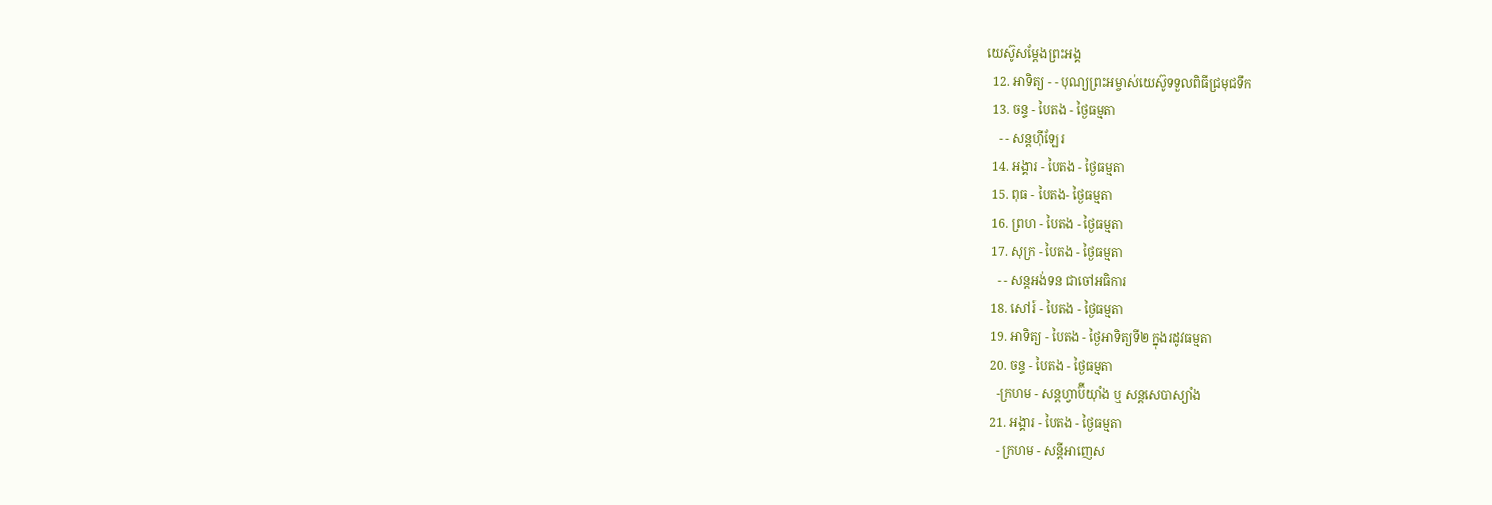យេស៊ូសម្ដែងព្រះអង្គ
  12. អាទិត្យ - - បុណ្យព្រះអម្ចាស់យេស៊ូទទួលពិធីជ្រមុជទឹក
  13. ចន្ទ - បៃតង - ថ្ងៃធម្មតា
    - - សន្ដហ៊ីឡែរ
  14. អង្គារ - បៃតង - ថ្ងៃធម្មតា
  15. ពុធ - បៃតង- ថ្ងៃធម្មតា
  16. ព្រហ - បៃតង - ថ្ងៃធម្មតា
  17. សុក្រ - បៃតង - ថ្ងៃធម្មតា
    - - សន្ដអង់ទន ជាចៅអធិការ
  18. សៅរ៍ - បៃតង - ថ្ងៃធម្មតា
  19. អាទិត្យ - បៃតង - ថ្ងៃអាទិត្យទី២ ក្នុងរដូវធម្មតា
  20. ចន្ទ - បៃតង - ថ្ងៃធម្មតា
    -ក្រហម - សន្ដហ្វាប៊ីយ៉ាំង ឬ សន្ដសេបាស្យាំង
  21. អង្គារ - បៃតង - ថ្ងៃធម្មតា
    - ក្រហម - សន្ដីអាញេស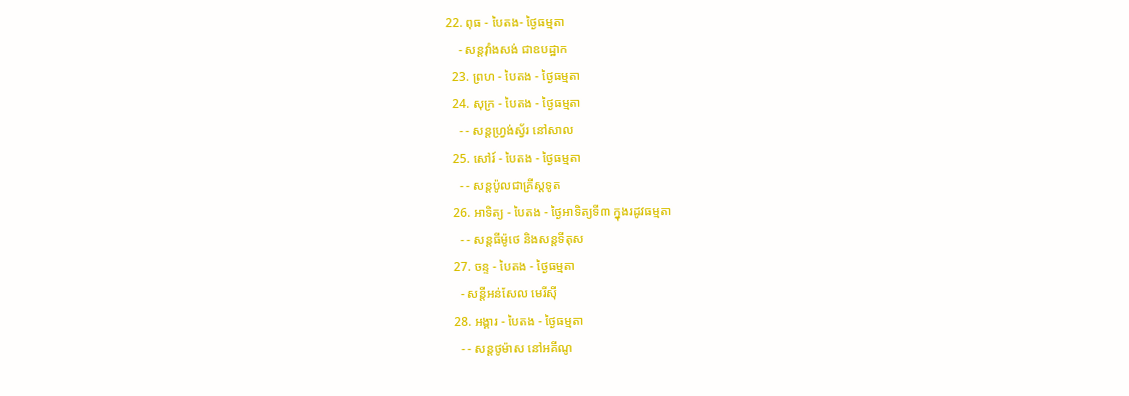22. ពុធ - បៃតង- ថ្ងៃធម្មតា
    - សន្ដវ៉ាំងសង់ ជាឧបដ្ឋាក
  23. ព្រហ - បៃតង - ថ្ងៃធម្មតា
  24. សុក្រ - បៃតង - ថ្ងៃធម្មតា
    - - សន្ដហ្វ្រង់ស្វ័រ នៅសាល
  25. សៅរ៍ - បៃតង - ថ្ងៃធម្មតា
    - - សន្ដប៉ូលជាគ្រីស្ដទូត
  26. អាទិត្យ - បៃតង - ថ្ងៃអាទិត្យទី៣ ក្នុងរដូវធម្មតា
    - - សន្ដធីម៉ូថេ និងសន្ដទីតុស
  27. ចន្ទ - បៃតង - ថ្ងៃធម្មតា
    - សន្ដីអន់សែល មេរីស៊ី
  28. អង្គារ - បៃតង - ថ្ងៃធម្មតា
    - - សន្ដថូម៉ាស នៅអគីណូ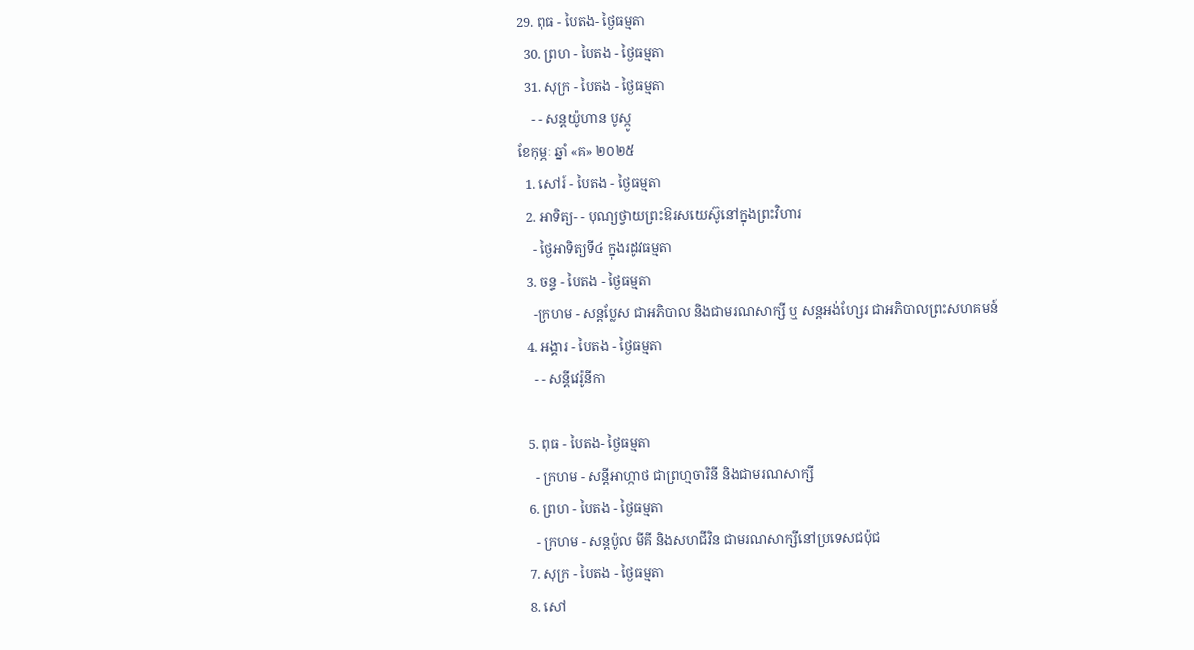29. ពុធ - បៃតង- ថ្ងៃធម្មតា
  30. ព្រហ - បៃតង - ថ្ងៃធម្មតា
  31. សុក្រ - បៃតង - ថ្ងៃធម្មតា
    - - សន្ដយ៉ូហាន បូស្កូ
ខែកុម្ភៈ ឆ្នាំ «គ» ២០២៥
  1. សៅរ៍ - បៃតង - ថ្ងៃធម្មតា
  2. អាទិត្យ- - បុណ្យថ្វាយព្រះឱរសយេស៊ូនៅក្នុងព្រះវិហារ
    - ថ្ងៃអាទិត្យទី៤ ក្នុងរដូវធម្មតា
  3. ចន្ទ - បៃតង - ថ្ងៃធម្មតា
    -ក្រហម - សន្ដប្លែស ជាអភិបាល និងជាមរណសាក្សី ឬ សន្ដអង់ហ្សែរ ជាអភិបាលព្រះសហគមន៍
  4. អង្គារ - បៃតង - ថ្ងៃធម្មតា
    - - សន្ដីវេរ៉ូនីកា

  5. ពុធ - បៃតង- ថ្ងៃធម្មតា
    - ក្រហម - សន្ដីអាហ្កាថ ជាព្រហ្មចារិនី និងជាមរណសាក្សី
  6. ព្រហ - បៃតង - ថ្ងៃធម្មតា
    - ក្រហម - សន្ដប៉ូល មីគី និងសហជីវិន ជាមរណសាក្សីនៅប្រទេសជប៉ុជ
  7. សុក្រ - បៃតង - ថ្ងៃធម្មតា
  8. សៅ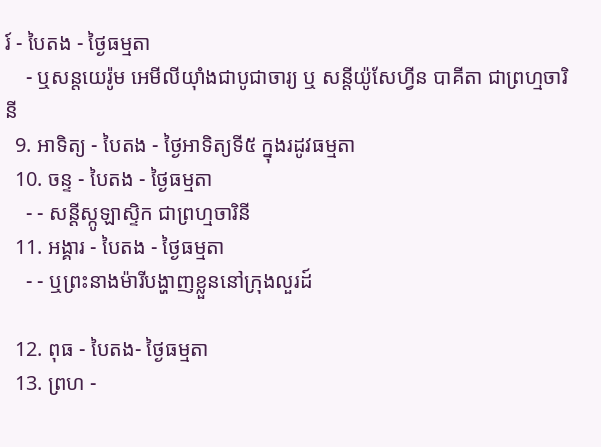រ៍ - បៃតង - ថ្ងៃធម្មតា
    - ឬសន្ដយេរ៉ូម អេមីលីយ៉ាំងជាបូជាចារ្យ ឬ សន្ដីយ៉ូសែហ្វីន បាគីតា ជាព្រហ្មចារិនី
  9. អាទិត្យ - បៃតង - ថ្ងៃអាទិត្យទី៥ ក្នុងរដូវធម្មតា
  10. ចន្ទ - បៃតង - ថ្ងៃធម្មតា
    - - សន្ដីស្កូឡាស្ទិក ជាព្រហ្មចារិនី
  11. អង្គារ - បៃតង - ថ្ងៃធម្មតា
    - - ឬព្រះនាងម៉ារីបង្ហាញខ្លួននៅក្រុងលួរដ៍

  12. ពុធ - បៃតង- ថ្ងៃធម្មតា
  13. ព្រហ -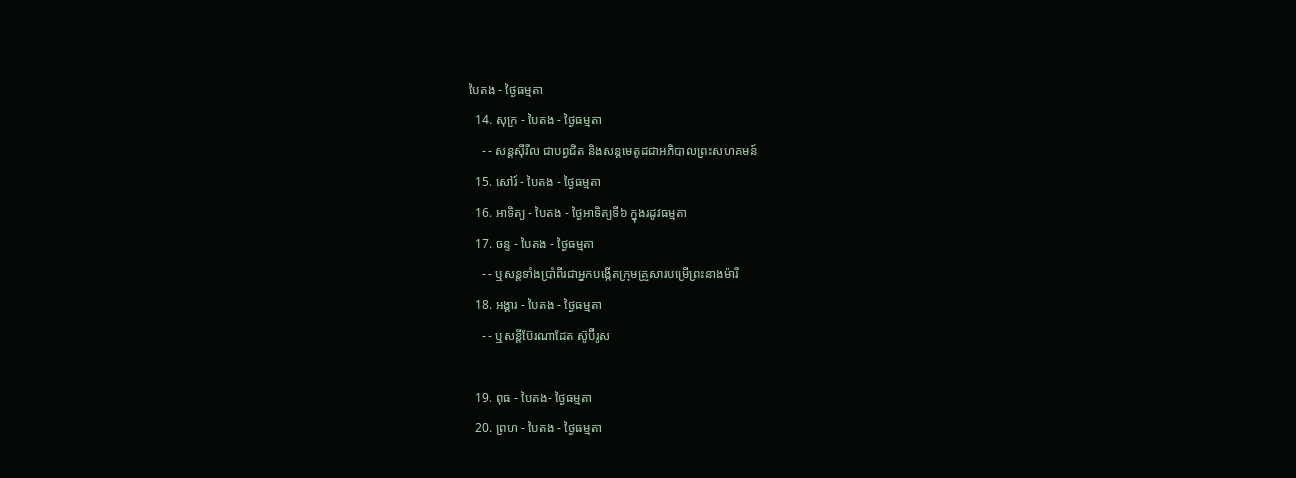បៃតង - ថ្ងៃធម្មតា
  14. សុក្រ - បៃតង - ថ្ងៃធម្មតា
    - - សន្ដស៊ីរីល ជាបព្វជិត និងសន្ដមេតូដជាអភិបាលព្រះសហគមន៍
  15. សៅរ៍ - បៃតង - ថ្ងៃធម្មតា
  16. អាទិត្យ - បៃតង - ថ្ងៃអាទិត្យទី៦ ក្នុងរដូវធម្មតា
  17. ចន្ទ - បៃតង - ថ្ងៃធម្មតា
    - - ឬសន្ដទាំងប្រាំពីរជាអ្នកបង្កើតក្រុមគ្រួសារបម្រើព្រះនាងម៉ារី
  18. អង្គារ - បៃតង - ថ្ងៃធម្មតា
    - - ឬសន្ដីប៊ែរណាដែត ស៊ូប៊ីរូស

  19. ពុធ - បៃតង- ថ្ងៃធម្មតា
  20. ព្រហ - បៃតង - ថ្ងៃធម្មតា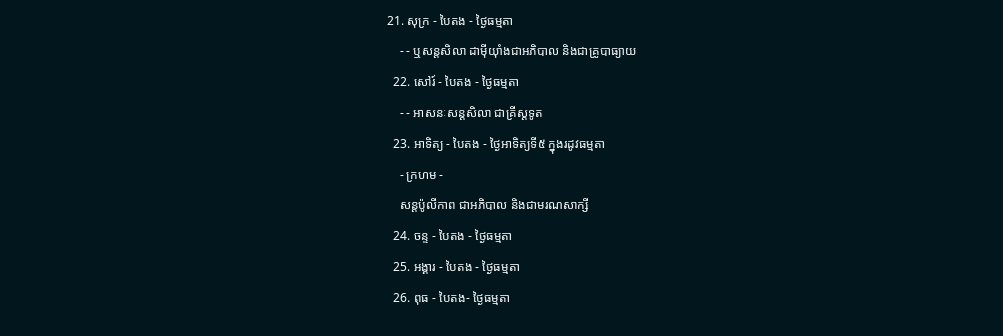21. សុក្រ - បៃតង - ថ្ងៃធម្មតា
    - - ឬសន្ដសិលា ដាម៉ីយ៉ាំងជាអភិបាល និងជាគ្រូបាធ្យាយ
  22. សៅរ៍ - បៃតង - ថ្ងៃធម្មតា
    - - អាសនៈសន្ដសិលា ជាគ្រីស្ដទូត
  23. អាទិត្យ - បៃតង - ថ្ងៃអាទិត្យទី៥ ក្នុងរដូវធម្មតា
    - ក្រហម -
    សន្ដប៉ូលីកាព ជាអភិបាល និងជាមរណសាក្សី
  24. ចន្ទ - បៃតង - ថ្ងៃធម្មតា
  25. អង្គារ - បៃតង - ថ្ងៃធម្មតា
  26. ពុធ - បៃតង- ថ្ងៃធម្មតា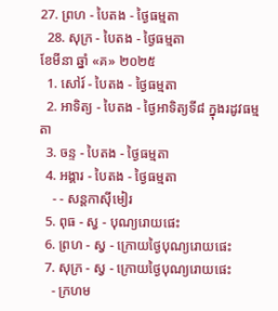27. ព្រហ - បៃតង - ថ្ងៃធម្មតា
  28. សុក្រ - បៃតង - ថ្ងៃធម្មតា
ខែមីនា ឆ្នាំ «គ» ២០២៥
  1. សៅរ៍ - បៃតង - ថ្ងៃធម្មតា
  2. អាទិត្យ - បៃតង - ថ្ងៃអាទិត្យទី៨ ក្នុងរដូវធម្មតា
  3. ចន្ទ - បៃតង - ថ្ងៃធម្មតា
  4. អង្គារ - បៃតង - ថ្ងៃធម្មតា
    - - សន្ដកាស៊ីមៀរ
  5. ពុធ - ស្វ - បុណ្យរោយផេះ
  6. ព្រហ - ស្វ - ក្រោយថ្ងៃបុណ្យរោយផេះ
  7. សុក្រ - ស្វ - ក្រោយថ្ងៃបុណ្យរោយផេះ
    - ក្រហម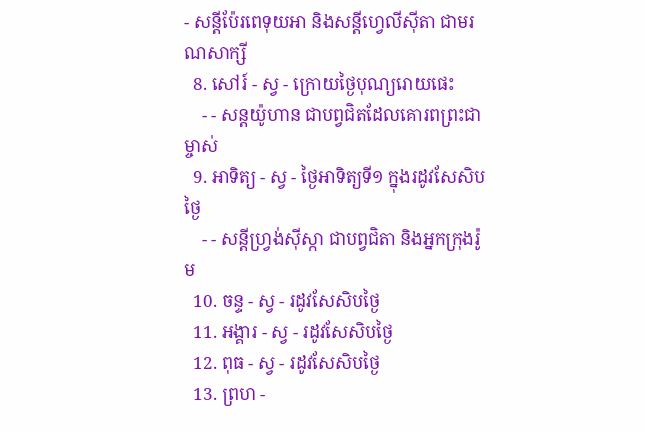- សន្ដីប៉ែរពេទុយអា និងសន្ដីហ្វេលីស៊ីតា ជាមរណសាក្សី
  8. សៅរ៍ - ស្វ - ក្រោយថ្ងៃបុណ្យរោយផេះ
    - - សន្ដយ៉ូហាន ជាបព្វជិតដែលគោរពព្រះជាម្ចាស់
  9. អាទិត្យ - ស្វ - ថ្ងៃអាទិត្យទី១ ក្នុងរដូវសែសិបថ្ងៃ
    - - សន្ដីហ្វ្រង់ស៊ីស្កា ជាបព្វជិតា និងអ្នកក្រុងរ៉ូម
  10. ចន្ទ - ស្វ - រដូវសែសិបថ្ងៃ
  11. អង្គារ - ស្វ - រដូវសែសិបថ្ងៃ
  12. ពុធ - ស្វ - រដូវសែសិបថ្ងៃ
  13. ព្រហ -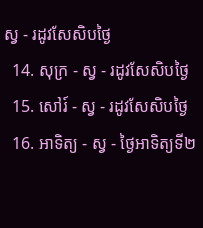ស្វ - រដូវសែសិបថ្ងៃ
  14. សុក្រ - ស្វ - រដូវសែសិបថ្ងៃ
  15. សៅរ៍ - ស្វ - រដូវសែសិបថ្ងៃ
  16. អាទិត្យ - ស្វ - ថ្ងៃអាទិត្យទី២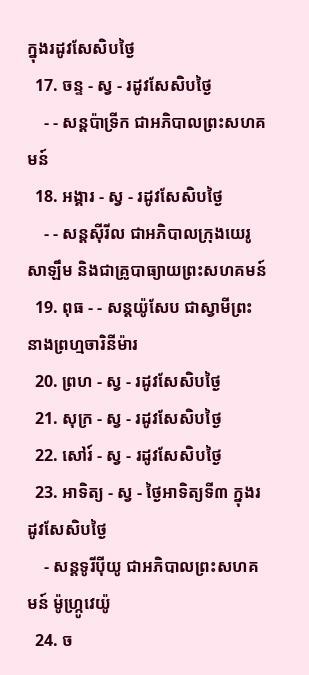ក្នុងរដូវសែសិបថ្ងៃ
  17. ចន្ទ - ស្វ - រដូវសែសិបថ្ងៃ
    - - សន្ដប៉ាទ្រីក ជាអភិបាលព្រះសហគមន៍
  18. អង្គារ - ស្វ - រដូវសែសិបថ្ងៃ
    - - សន្ដស៊ីរីល ជាអភិបាលក្រុងយេរូសាឡឹម និងជាគ្រូបាធ្យាយព្រះសហគមន៍
  19. ពុធ - - សន្ដយ៉ូសែប ជាស្វាមីព្រះនាងព្រហ្មចារិនីម៉ារ
  20. ព្រហ - ស្វ - រដូវសែសិបថ្ងៃ
  21. សុក្រ - ស្វ - រដូវសែសិបថ្ងៃ
  22. សៅរ៍ - ស្វ - រដូវសែសិបថ្ងៃ
  23. អាទិត្យ - ស្វ - ថ្ងៃអាទិត្យទី៣ ក្នុងរដូវសែសិបថ្ងៃ
    - សន្ដទូរីប៉ីយូ ជាអភិបាលព្រះសហគមន៍ ម៉ូហ្ក្រូវេយ៉ូ
  24. ច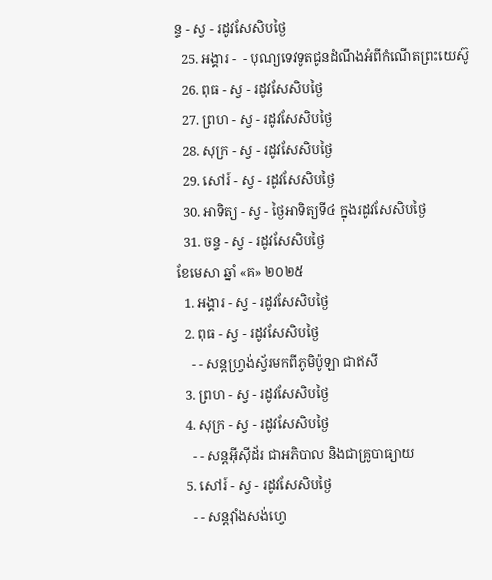ន្ទ - ស្វ - រដូវសែសិបថ្ងៃ
  25. អង្គារ -  - បុណ្យទេវទូតជូនដំណឹងអំពីកំណើតព្រះយេស៊ូ
  26. ពុធ - ស្វ - រដូវសែសិបថ្ងៃ
  27. ព្រហ - ស្វ - រដូវសែសិបថ្ងៃ
  28. សុក្រ - ស្វ - រដូវសែសិបថ្ងៃ
  29. សៅរ៍ - ស្វ - រដូវសែសិបថ្ងៃ
  30. អាទិត្យ - ស្វ - ថ្ងៃអាទិត្យទី៤ ក្នុងរដូវសែសិបថ្ងៃ
  31. ចន្ទ - ស្វ - រដូវសែសិបថ្ងៃ
ខែមេសា ឆ្នាំ «គ» ២០២៥
  1. អង្គារ - ស្វ - រដូវសែសិបថ្ងៃ
  2. ពុធ - ស្វ - រដូវសែសិបថ្ងៃ
    - - សន្ដហ្វ្រង់ស្វ័រមកពីភូមិប៉ូឡា ជាឥសី
  3. ព្រហ - ស្វ - រដូវសែសិបថ្ងៃ
  4. សុក្រ - ស្វ - រដូវសែសិបថ្ងៃ
    - - សន្ដអ៊ីស៊ីដ័រ ជាអភិបាល និងជាគ្រូបាធ្យាយ
  5. សៅរ៍ - ស្វ - រដូវសែសិបថ្ងៃ
    - - សន្ដវ៉ាំងសង់ហ្វេ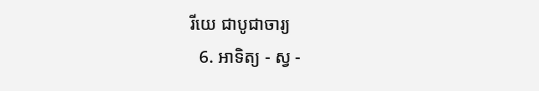រីយេ ជាបូជាចារ្យ
  6. អាទិត្យ - ស្វ -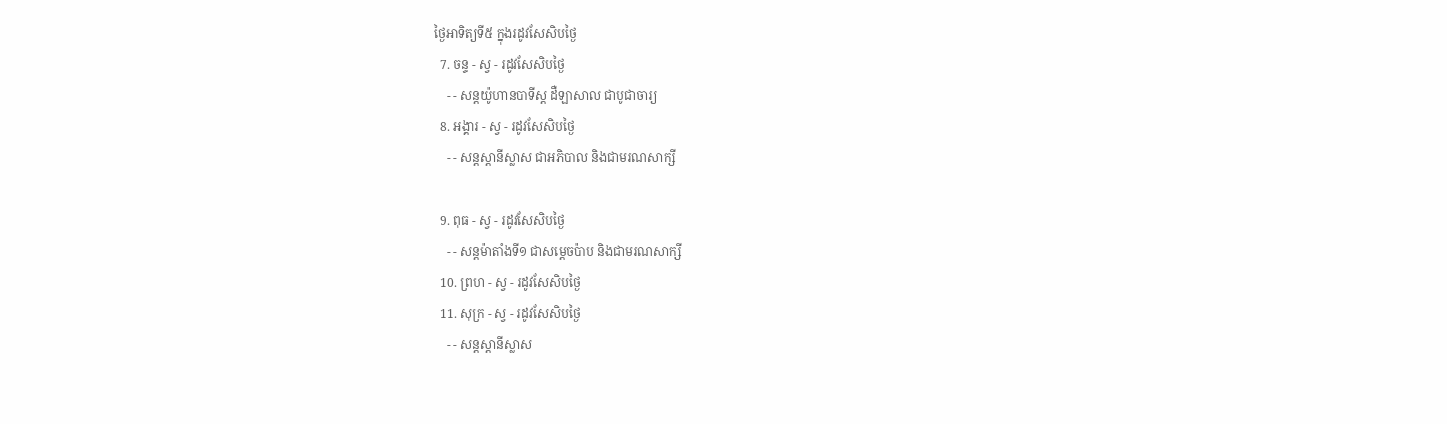ថ្ងៃអាទិត្យទី៥ ក្នុងរដូវសែសិបថ្ងៃ
  7. ចន្ទ - ស្វ - រដូវសែសិបថ្ងៃ
    - - សន្ដយ៉ូហានបាទីស្ដ ដឺឡាសាល ជាបូជាចារ្យ
  8. អង្គារ - ស្វ - រដូវសែសិបថ្ងៃ
    - - សន្ដស្ដានីស្លាស ជាអភិបាល និងជាមរណសាក្សី

  9. ពុធ - ស្វ - រដូវសែសិបថ្ងៃ
    - - សន្ដម៉ាតាំងទី១ ជាសម្ដេចប៉ាប និងជាមរណសាក្សី
  10. ព្រហ - ស្វ - រដូវសែសិបថ្ងៃ
  11. សុក្រ - ស្វ - រដូវសែសិបថ្ងៃ
    - - សន្ដស្ដានីស្លាស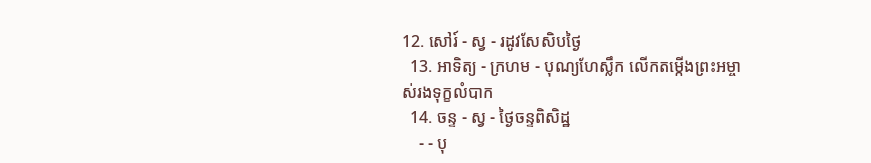12. សៅរ៍ - ស្វ - រដូវសែសិបថ្ងៃ
  13. អាទិត្យ - ក្រហម - បុណ្យហែស្លឹក លើកតម្កើងព្រះអម្ចាស់រងទុក្ខលំបាក
  14. ចន្ទ - ស្វ - ថ្ងៃចន្ទពិសិដ្ឋ
    - - បុ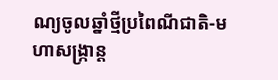ណ្យចូលឆ្នាំថ្មីប្រពៃណីជាតិ-មហាសង្រ្កាន្ដ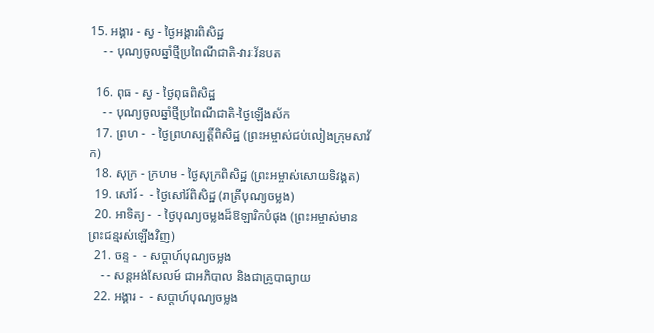15. អង្គារ - ស្វ - ថ្ងៃអង្គារពិសិដ្ឋ
    - - បុណ្យចូលឆ្នាំថ្មីប្រពៃណីជាតិ-វារៈវ័នបត

  16. ពុធ - ស្វ - ថ្ងៃពុធពិសិដ្ឋ
    - - បុណ្យចូលឆ្នាំថ្មីប្រពៃណីជាតិ-ថ្ងៃឡើងស័ក
  17. ព្រហ -  - ថ្ងៃព្រហស្បត្ដិ៍ពិសិដ្ឋ (ព្រះអម្ចាស់ជប់លៀងក្រុមសាវ័ក)
  18. សុក្រ - ក្រហម - ថ្ងៃសុក្រពិសិដ្ឋ (ព្រះអម្ចាស់សោយទិវង្គត)
  19. សៅរ៍ -  - ថ្ងៃសៅរ៍ពិសិដ្ឋ (រាត្រីបុណ្យចម្លង)
  20. អាទិត្យ -  - ថ្ងៃបុណ្យចម្លងដ៏ឱឡារិកបំផុង (ព្រះអម្ចាស់មានព្រះជន្មរស់ឡើងវិញ)
  21. ចន្ទ -  - សប្ដាហ៍បុណ្យចម្លង
    - - សន្ដអង់សែលម៍ ជាអភិបាល និងជាគ្រូបាធ្យាយ
  22. អង្គារ -  - សប្ដាហ៍បុណ្យចម្លង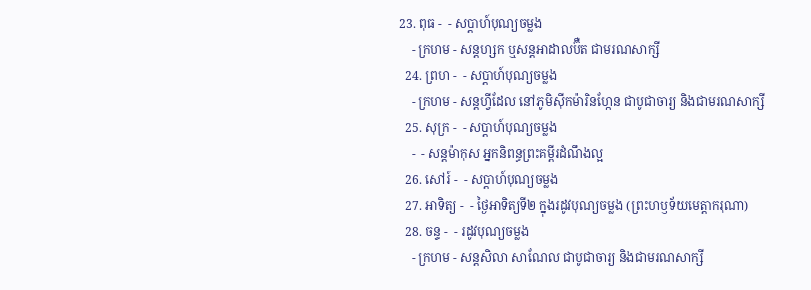23. ពុធ -  - សប្ដាហ៍បុណ្យចម្លង
    - ក្រហម - សន្ដហ្សក ឬសន្ដអាដាលប៊ឺត ជាមរណសាក្សី
  24. ព្រហ -  - សប្ដាហ៍បុណ្យចម្លង
    - ក្រហម - សន្ដហ្វីដែល នៅភូមិស៊ីកម៉ារិនហ្កែន ជាបូជាចារ្យ និងជាមរណសាក្សី
  25. សុក្រ -  - សប្ដាហ៍បុណ្យចម្លង
    -  - សន្ដម៉ាកុស អ្នកនិពន្ធព្រះគម្ពីរដំណឹងល្អ
  26. សៅរ៍ -  - សប្ដាហ៍បុណ្យចម្លង
  27. អាទិត្យ -  - ថ្ងៃអាទិត្យទី២ ក្នុងរដូវបុណ្យចម្លង (ព្រះហឫទ័យមេត្ដាករុណា)
  28. ចន្ទ -  - រដូវបុណ្យចម្លង
    - ក្រហម - សន្ដសិលា សាណែល ជាបូជាចារ្យ និងជាមរណសាក្សី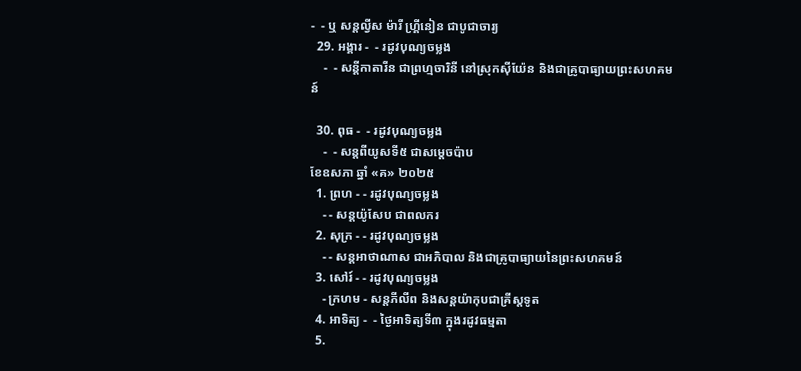-  - ឬ សន្ដល្វីស ម៉ារី ហ្គ្រីនៀន ជាបូជាចារ្យ
  29. អង្គារ -  - រដូវបុណ្យចម្លង
    -  - សន្ដីកាតារីន ជាព្រហ្មចារិនី នៅស្រុកស៊ីយ៉ែន និងជាគ្រូបាធ្យាយព្រះសហគមន៍

  30. ពុធ -  - រដូវបុណ្យចម្លង
    -  - សន្ដពីយូសទី៥ ជាសម្ដេចប៉ាប
ខែឧសភា ឆ្នាំ «គ» ២០២៥
  1. ព្រហ - - រដូវបុណ្យចម្លង
    - - សន្ដយ៉ូសែប ជាពលករ
  2. សុក្រ - - រដូវបុណ្យចម្លង
    - - សន្ដអាថាណាស ជាអភិបាល និងជាគ្រូបាធ្យាយនៃព្រះសហគមន៍
  3. សៅរ៍ - - រដូវបុណ្យចម្លង
    - ក្រហម - សន្ដភីលីព និងសន្ដយ៉ាកុបជាគ្រីស្ដទូត
  4. អាទិត្យ -  - ថ្ងៃអាទិត្យទី៣ ក្នុងរដូវធម្មតា
  5.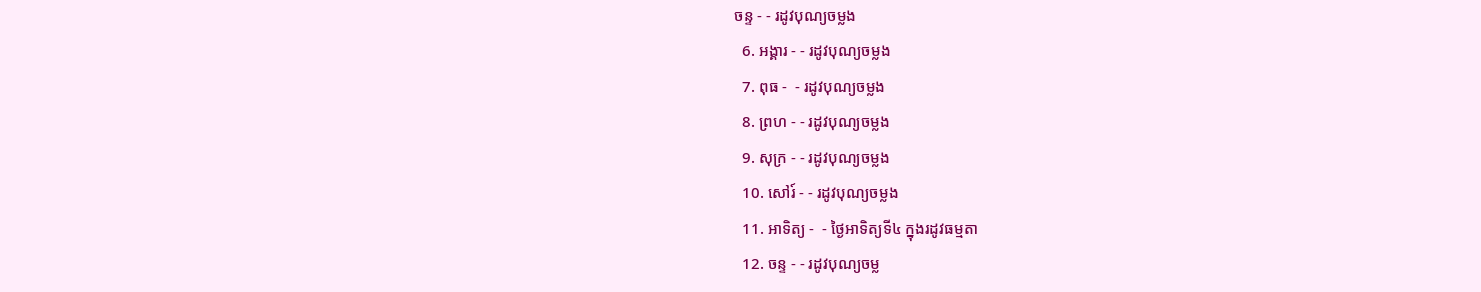ចន្ទ - - រដូវបុណ្យចម្លង
  6. អង្គារ - - រដូវបុណ្យចម្លង
  7. ពុធ -  - រដូវបុណ្យចម្លង
  8. ព្រហ - - រដូវបុណ្យចម្លង
  9. សុក្រ - - រដូវបុណ្យចម្លង
  10. សៅរ៍ - - រដូវបុណ្យចម្លង
  11. អាទិត្យ -  - ថ្ងៃអាទិត្យទី៤ ក្នុងរដូវធម្មតា
  12. ចន្ទ - - រដូវបុណ្យចម្ល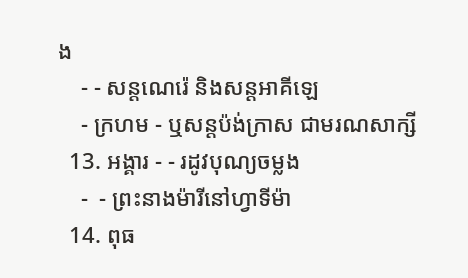ង
    - - សន្ដណេរ៉េ និងសន្ដអាគីឡេ
    - ក្រហម - ឬសន្ដប៉ង់ក្រាស ជាមរណសាក្សី
  13. អង្គារ - - រដូវបុណ្យចម្លង
    -  - ព្រះនាងម៉ារីនៅហ្វាទីម៉ា
  14. ពុធ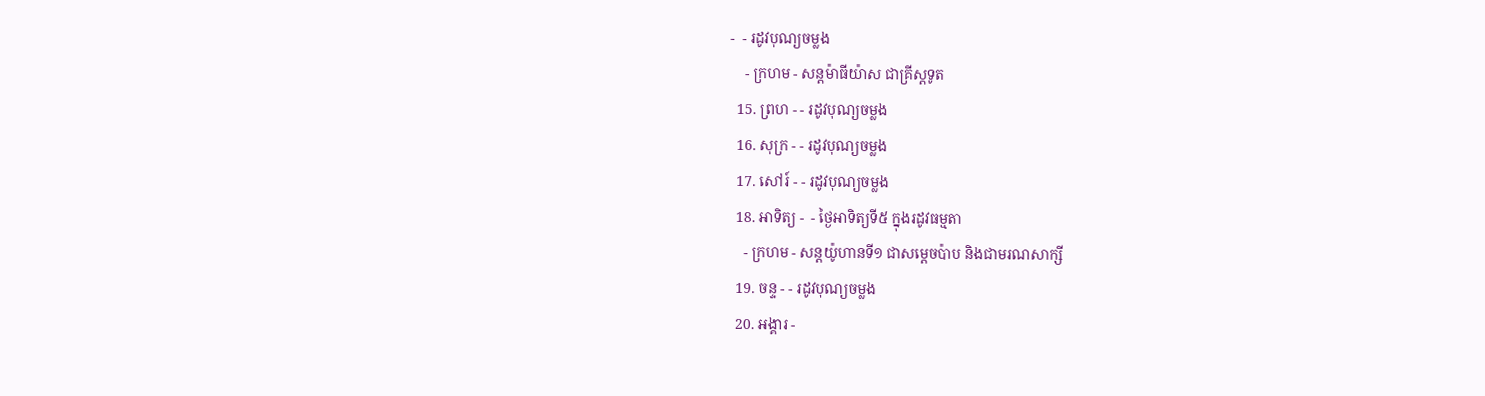-  - រដូវបុណ្យចម្លង
    - ក្រហម - សន្ដម៉ាធីយ៉ាស ជាគ្រីស្ដទូត
  15. ព្រហ - - រដូវបុណ្យចម្លង
  16. សុក្រ - - រដូវបុណ្យចម្លង
  17. សៅរ៍ - - រដូវបុណ្យចម្លង
  18. អាទិត្យ -  - ថ្ងៃអាទិត្យទី៥ ក្នុងរដូវធម្មតា
    - ក្រហម - សន្ដយ៉ូហានទី១ ជាសម្ដេចប៉ាប និងជាមរណសាក្សី
  19. ចន្ទ - - រដូវបុណ្យចម្លង
  20. អង្គារ -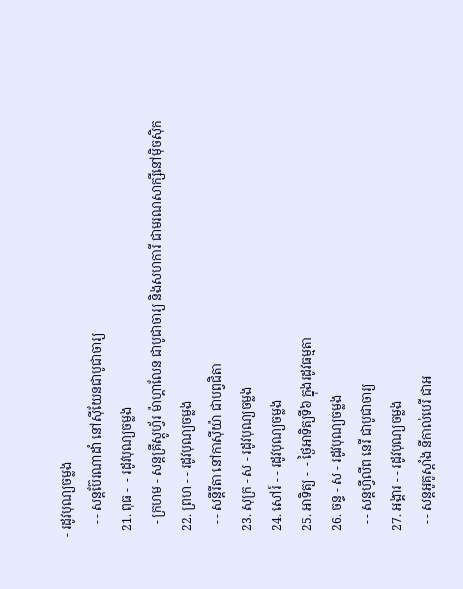- រដូវបុណ្យចម្លង
    - - សន្ដប៊ែរណាដាំ នៅស៊ីយែនជាបូជាចារ្យ
  21. ពុធ -  - រដូវបុណ្យចម្លង
    - ក្រហម - សន្ដគ្រីស្ដូហ្វ័រ ម៉ាហ្គាលែន ជាបូជាចារ្យ និងសហការី ជាមរណសាក្សីនៅម៉ិចស៊ិក
  22. ព្រហ - - រដូវបុណ្យចម្លង
    - - សន្ដីរីតា នៅកាស៊ីយ៉ា ជាបព្វជិតា
  23. សុក្រ - ស - រដូវបុណ្យចម្លង
  24. សៅរ៍ - - រដូវបុណ្យចម្លង
  25. អាទិត្យ -  - ថ្ងៃអាទិត្យទី៦ ក្នុងរដូវធម្មតា
  26. ចន្ទ - ស - រដូវបុណ្យចម្លង
    - - សន្ដហ្វីលីព នេរី ជាបូជាចារ្យ
  27. អង្គារ - - រដូវបុណ្យចម្លង
    - - សន្ដអូគូស្ដាំង នីកាល់បេរី ជាអ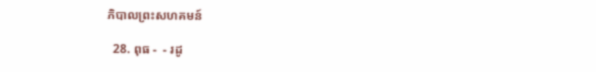ភិបាលព្រះសហគមន៍

  28. ពុធ -  - រដូ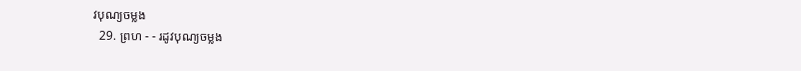វបុណ្យចម្លង
  29. ព្រហ - - រដូវបុណ្យចម្លង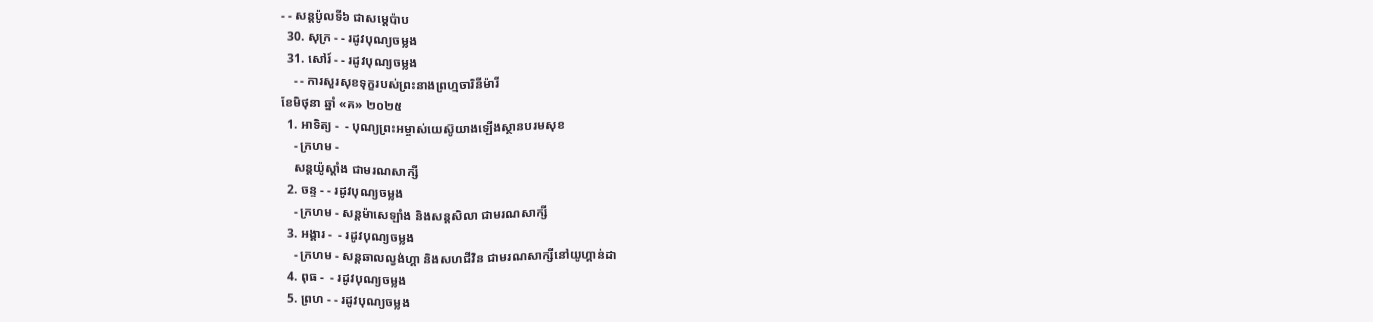- - សន្ដប៉ូលទី៦ ជាសម្ដេប៉ាប
  30. សុក្រ - - រដូវបុណ្យចម្លង
  31. សៅរ៍ - - រដូវបុណ្យចម្លង
    - - ការសួរសុខទុក្ខរបស់ព្រះនាងព្រហ្មចារិនីម៉ារី
ខែមិថុនា ឆ្នាំ «គ» ២០២៥
  1. អាទិត្យ -  - បុណ្យព្រះអម្ចាស់យេស៊ូយាងឡើងស្ថានបរមសុខ
    - ក្រហម -
    សន្ដយ៉ូស្ដាំង ជាមរណសាក្សី
  2. ចន្ទ - - រដូវបុណ្យចម្លង
    - ក្រហម - សន្ដម៉ាសេឡាំង និងសន្ដសិលា ជាមរណសាក្សី
  3. អង្គារ -  - រដូវបុណ្យចម្លង
    - ក្រហម - សន្ដឆាលល្វង់ហ្គា និងសហជីវិន ជាមរណសាក្សីនៅយូហ្គាន់ដា
  4. ពុធ -  - រដូវបុណ្យចម្លង
  5. ព្រហ - - រដូវបុណ្យចម្លង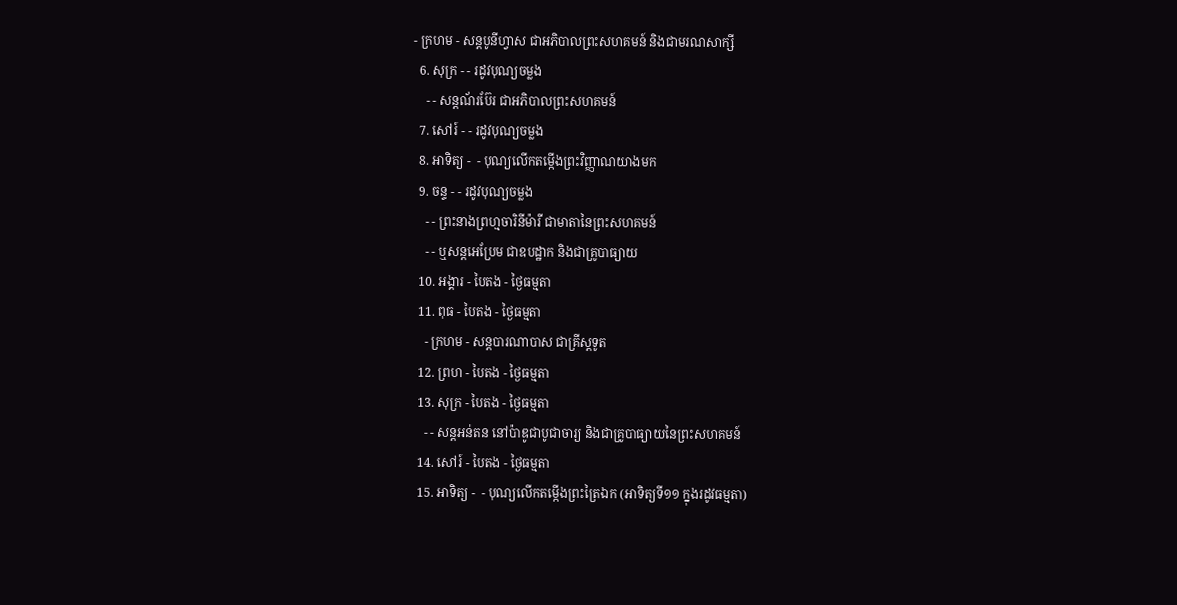- ក្រហម - សន្ដបូនីហ្វាស ជាអភិបាលព្រះសហគមន៍ និងជាមរណសាក្សី
  6. សុក្រ - - រដូវបុណ្យចម្លង
    - - សន្ដណ័រប៊ែរ ជាអភិបាលព្រះសហគមន៍
  7. សៅរ៍ - - រដូវបុណ្យចម្លង
  8. អាទិត្យ -  - បុណ្យលើកតម្កើងព្រះវិញ្ញាណយាងមក
  9. ចន្ទ - - រដូវបុណ្យចម្លង
    - - ព្រះនាងព្រហ្មចារិនីម៉ារី ជាមាតានៃព្រះសហគមន៍
    - - ឬសន្ដអេប្រែម ជាឧបដ្ឋាក និងជាគ្រូបាធ្យាយ
  10. អង្គារ - បៃតង - ថ្ងៃធម្មតា
  11. ពុធ - បៃតង - ថ្ងៃធម្មតា
    - ក្រហម - សន្ដបារណាបាស ជាគ្រីស្ដទូត
  12. ព្រហ - បៃតង - ថ្ងៃធម្មតា
  13. សុក្រ - បៃតង - ថ្ងៃធម្មតា
    - - សន្ដអន់តន នៅប៉ាឌូជាបូជាចារ្យ និងជាគ្រូបាធ្យាយនៃព្រះសហគមន៍
  14. សៅរ៍ - បៃតង - ថ្ងៃធម្មតា
  15. អាទិត្យ -  - បុណ្យលើកតម្កើងព្រះត្រៃឯក (អាទិត្យទី១១ ក្នុងរដូវធម្មតា)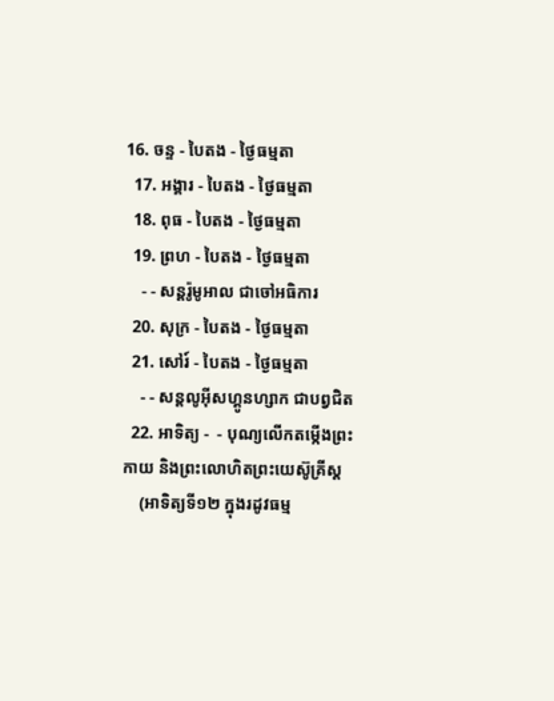16. ចន្ទ - បៃតង - ថ្ងៃធម្មតា
  17. អង្គារ - បៃតង - ថ្ងៃធម្មតា
  18. ពុធ - បៃតង - ថ្ងៃធម្មតា
  19. ព្រហ - បៃតង - ថ្ងៃធម្មតា
    - - សន្ដរ៉ូមូអាល ជាចៅអធិការ
  20. សុក្រ - បៃតង - ថ្ងៃធម្មតា
  21. សៅរ៍ - បៃតង - ថ្ងៃធម្មតា
    - - សន្ដលូអ៊ីសហ្គូនហ្សាក ជាបព្វជិត
  22. អាទិត្យ -  - បុណ្យលើកតម្កើងព្រះកាយ និងព្រះលោហិតព្រះយេស៊ូគ្រីស្ដ
    (អាទិត្យទី១២ ក្នុងរដូវធម្ម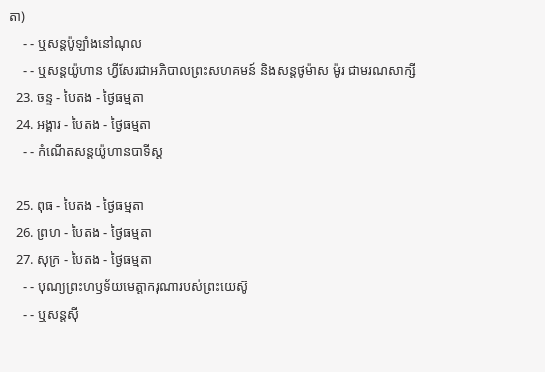តា)
    - - ឬសន្ដប៉ូឡាំងនៅណុល
    - - ឬសន្ដយ៉ូហាន ហ្វីសែរជាអភិបាលព្រះសហគមន៍ និងសន្ដថូម៉ាស ម៉ូរ ជាមរណសាក្សី
  23. ចន្ទ - បៃតង - ថ្ងៃធម្មតា
  24. អង្គារ - បៃតង - ថ្ងៃធម្មតា
    - - កំណើតសន្ដយ៉ូហានបាទីស្ដ

  25. ពុធ - បៃតង - ថ្ងៃធម្មតា
  26. ព្រហ - បៃតង - ថ្ងៃធម្មតា
  27. សុក្រ - បៃតង - ថ្ងៃធម្មតា
    - - បុណ្យព្រះហឫទ័យមេត្ដាករុណារបស់ព្រះយេស៊ូ
    - - ឬសន្ដស៊ី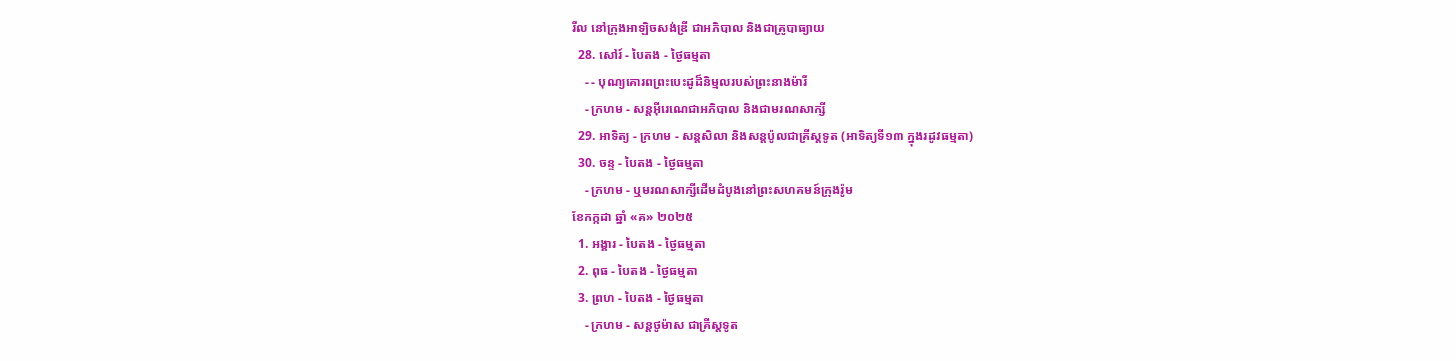រីល នៅក្រុងអាឡិចសង់ឌ្រី ជាអភិបាល និងជាគ្រូបាធ្យាយ
  28. សៅរ៍ - បៃតង - ថ្ងៃធម្មតា
    - - បុណ្យគោរពព្រះបេះដូដ៏និម្មលរបស់ព្រះនាងម៉ារី
    - ក្រហម - សន្ដអ៊ីរេណេជាអភិបាល និងជាមរណសាក្សី
  29. អាទិត្យ - ក្រហម - សន្ដសិលា និងសន្ដប៉ូលជាគ្រីស្ដទូត (អាទិត្យទី១៣ ក្នុងរដូវធម្មតា)
  30. ចន្ទ - បៃតង - ថ្ងៃធម្មតា
    - ក្រហម - ឬមរណសាក្សីដើមដំបូងនៅព្រះសហគមន៍ក្រុងរ៉ូម
ខែកក្កដា ឆ្នាំ «គ» ២០២៥
  1. អង្គារ - បៃតង - ថ្ងៃធម្មតា
  2. ពុធ - បៃតង - ថ្ងៃធម្មតា
  3. ព្រហ - បៃតង - ថ្ងៃធម្មតា
    - ក្រហម - សន្ដថូម៉ាស ជាគ្រីស្ដទូត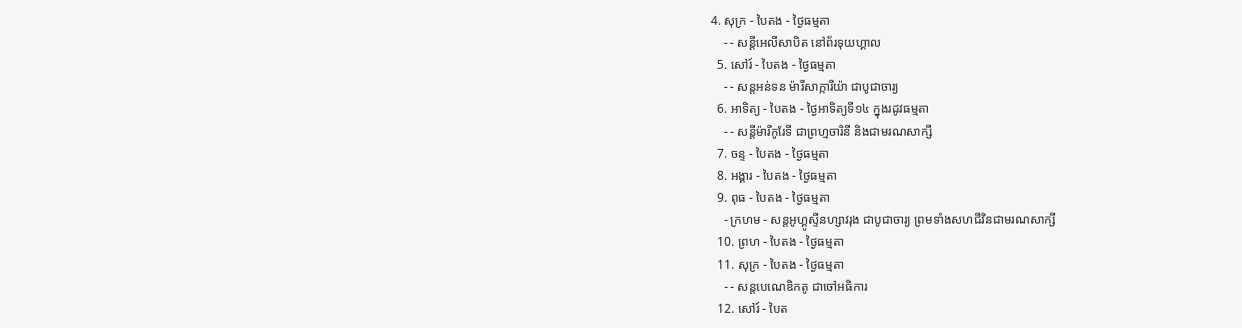4. សុក្រ - បៃតង - ថ្ងៃធម្មតា
    - - សន្ដីអេលីសាបិត នៅព័រទុយហ្គាល
  5. សៅរ៍ - បៃតង - ថ្ងៃធម្មតា
    - - សន្ដអន់ទន ម៉ារីសាក្ការីយ៉ា ជាបូជាចារ្យ
  6. អាទិត្យ - បៃតង - ថ្ងៃអាទិត្យទី១៤ ក្នុងរដូវធម្មតា
    - - សន្ដីម៉ារីកូរែទី ជាព្រហ្មចារិនី និងជាមរណសាក្សី
  7. ចន្ទ - បៃតង - ថ្ងៃធម្មតា
  8. អង្គារ - បៃតង - ថ្ងៃធម្មតា
  9. ពុធ - បៃតង - ថ្ងៃធម្មតា
    - ក្រហម - សន្ដអូហ្គូស្ទីនហ្សាវរុង ជាបូជាចារ្យ ព្រមទាំងសហជីវិនជាមរណសាក្សី
  10. ព្រហ - បៃតង - ថ្ងៃធម្មតា
  11. សុក្រ - បៃតង - ថ្ងៃធម្មតា
    - - សន្ដបេណេឌិកតូ ជាចៅអធិការ
  12. សៅរ៍ - បៃត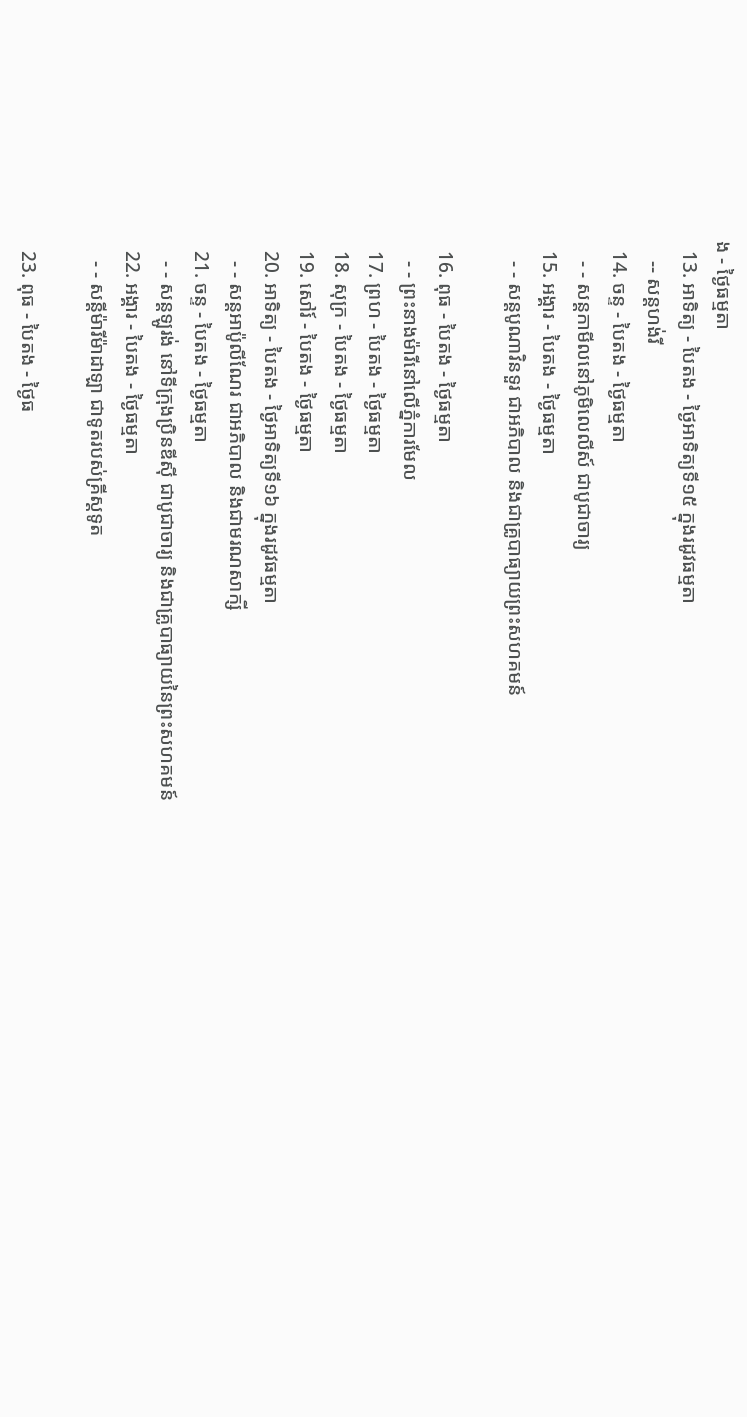ង - ថ្ងៃធម្មតា
  13. អាទិត្យ - បៃតង - ថ្ងៃអាទិត្យទី១៥ ក្នុងរដូវធម្មតា
    -- សន្ដហង់រី
  14. ចន្ទ - បៃតង - ថ្ងៃធម្មតា
    - - សន្ដកាមីលនៅភូមិលេលីស៍ ជាបូជាចារ្យ
  15. អង្គារ - បៃតង - ថ្ងៃធម្មតា
    - - សន្ដបូណាវិនទួរ ជាអភិបាល និងជាគ្រូបាធ្យាយព្រះសហគមន៍

  16. ពុធ - បៃតង - ថ្ងៃធម្មតា
    - - ព្រះនាងម៉ារីនៅលើភ្នំការមែល
  17. ព្រហ - បៃតង - ថ្ងៃធម្មតា
  18. សុក្រ - បៃតង - ថ្ងៃធម្មតា
  19. សៅរ៍ - បៃតង - ថ្ងៃធម្មតា
  20. អាទិត្យ - បៃតង - ថ្ងៃអាទិត្យទី១៦ ក្នុងរដូវធម្មតា
    - - សន្ដអាប៉ូលីណែរ ជាអភិបាល និងជាមរណសាក្សី
  21. ចន្ទ - បៃតង - ថ្ងៃធម្មតា
    - - សន្ដឡូរង់ នៅទីក្រុងប្រិនឌីស៊ី ជាបូជាចារ្យ និងជាគ្រូបាធ្យាយនៃព្រះសហគមន៍
  22. អង្គារ - បៃតង - ថ្ងៃធម្មតា
    - - សន្ដីម៉ារីម៉ាដាឡា ជាទូតរបស់គ្រីស្ដទូត

  23. ពុធ - បៃតង - ថ្ងៃធ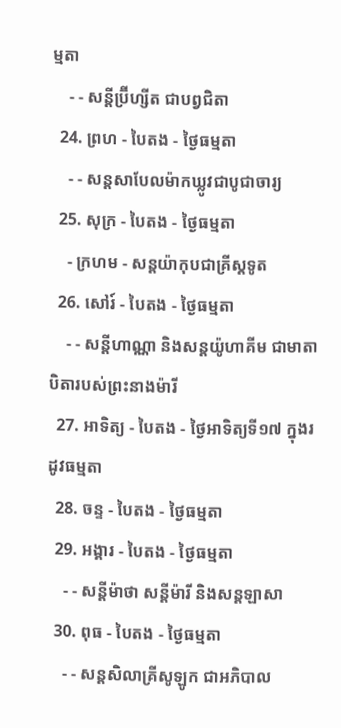ម្មតា
    - - សន្ដីប្រ៊ីហ្សីត ជាបព្វជិតា
  24. ព្រហ - បៃតង - ថ្ងៃធម្មតា
    - - សន្ដសាបែលម៉ាកឃ្លូវជាបូជាចារ្យ
  25. សុក្រ - បៃតង - ថ្ងៃធម្មតា
    - ក្រហម - សន្ដយ៉ាកុបជាគ្រីស្ដទូត
  26. សៅរ៍ - បៃតង - ថ្ងៃធម្មតា
    - - សន្ដីហាណ្ណា និងសន្ដយ៉ូហាគីម ជាមាតាបិតារបស់ព្រះនាងម៉ារី
  27. អាទិត្យ - បៃតង - ថ្ងៃអាទិត្យទី១៧ ក្នុងរដូវធម្មតា
  28. ចន្ទ - បៃតង - ថ្ងៃធម្មតា
  29. អង្គារ - បៃតង - ថ្ងៃធម្មតា
    - - សន្ដីម៉ាថា សន្ដីម៉ារី និងសន្ដឡាសា
  30. ពុធ - បៃតង - ថ្ងៃធម្មតា
    - - សន្ដសិលាគ្រីសូឡូក ជាអភិបាល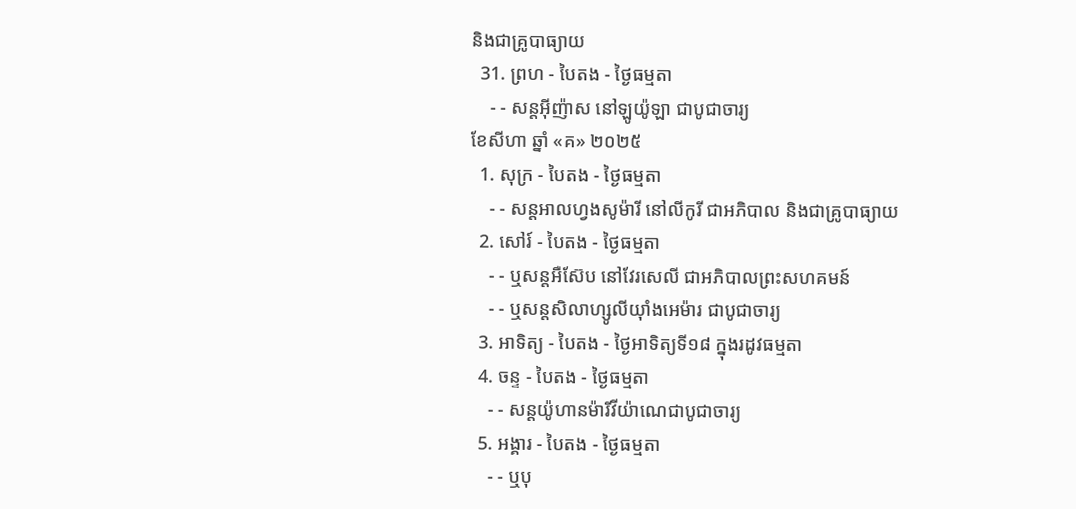និងជាគ្រូបាធ្យាយ
  31. ព្រហ - បៃតង - ថ្ងៃធម្មតា
    - - សន្ដអ៊ីញ៉ាស នៅឡូយ៉ូឡា ជាបូជាចារ្យ
ខែសីហា ឆ្នាំ «គ» ២០២៥
  1. សុក្រ - បៃតង - ថ្ងៃធម្មតា
    - - សន្ដអាលហ្វងសូម៉ារី នៅលីកូរី ជាអភិបាល និងជាគ្រូបាធ្យាយ
  2. សៅរ៍ - បៃតង - ថ្ងៃធម្មតា
    - - ឬសន្ដអឺស៊ែប នៅវែរសេលី ជាអភិបាលព្រះសហគមន៍
    - - ឬសន្ដសិលាហ្សូលីយ៉ាំងអេម៉ារ ជាបូជាចារ្យ
  3. អាទិត្យ - បៃតង - ថ្ងៃអាទិត្យទី១៨ ក្នុងរដូវធម្មតា
  4. ចន្ទ - បៃតង - ថ្ងៃធម្មតា
    - - សន្ដយ៉ូហានម៉ារីវីយ៉ាណេជាបូជាចារ្យ
  5. អង្គារ - បៃតង - ថ្ងៃធម្មតា
    - - ឬបុ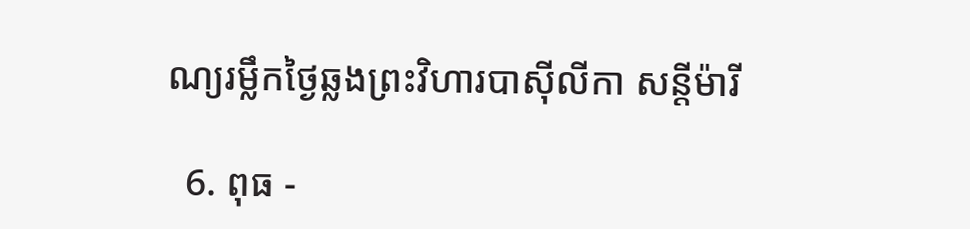ណ្យរម្លឹកថ្ងៃឆ្លងព្រះវិហារបាស៊ីលីកា សន្ដីម៉ារី

  6. ពុធ -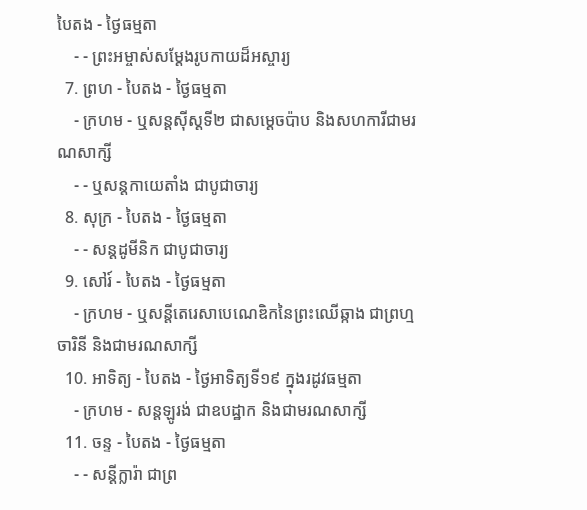បៃតង - ថ្ងៃធម្មតា
    - - ព្រះអម្ចាស់សម្ដែងរូបកាយដ៏អស្ចារ្យ
  7. ព្រហ - បៃតង - ថ្ងៃធម្មតា
    - ក្រហម - ឬសន្ដស៊ីស្ដទី២ ជាសម្ដេចប៉ាប និងសហការីជាមរណសាក្សី
    - - ឬសន្ដកាយេតាំង ជាបូជាចារ្យ
  8. សុក្រ - បៃតង - ថ្ងៃធម្មតា
    - - សន្ដដូមីនិក ជាបូជាចារ្យ
  9. សៅរ៍ - បៃតង - ថ្ងៃធម្មតា
    - ក្រហម - ឬសន្ដីតេរេសាបេណេឌិកនៃព្រះឈើឆ្កាង ជាព្រហ្មចារិនី និងជាមរណសាក្សី
  10. អាទិត្យ - បៃតង - ថ្ងៃអាទិត្យទី១៩ ក្នុងរដូវធម្មតា
    - ក្រហម - សន្ដឡូរង់ ជាឧបដ្ឋាក និងជាមរណសាក្សី
  11. ចន្ទ - បៃតង - ថ្ងៃធម្មតា
    - - សន្ដីក្លារ៉ា ជាព្រ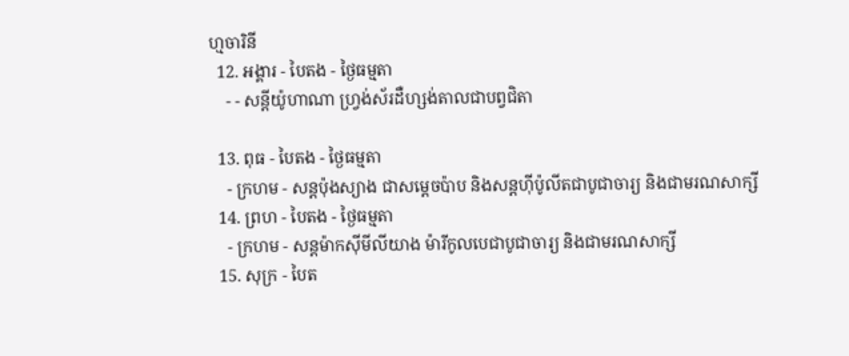ហ្មចារិនី
  12. អង្គារ - បៃតង - ថ្ងៃធម្មតា
    - - សន្ដីយ៉ូហាណា ហ្វ្រង់ស័រដឺហ្សង់តាលជាបព្វជិតា

  13. ពុធ - បៃតង - ថ្ងៃធម្មតា
    - ក្រហម - សន្ដប៉ុងស្យាង ជាសម្ដេចប៉ាប និងសន្ដហ៊ីប៉ូលីតជាបូជាចារ្យ និងជាមរណសាក្សី
  14. ព្រហ - បៃតង - ថ្ងៃធម្មតា
    - ក្រហម - សន្ដម៉ាកស៊ីមីលីយាង ម៉ារីកូលបេជាបូជាចារ្យ និងជាមរណសាក្សី
  15. សុក្រ - បៃត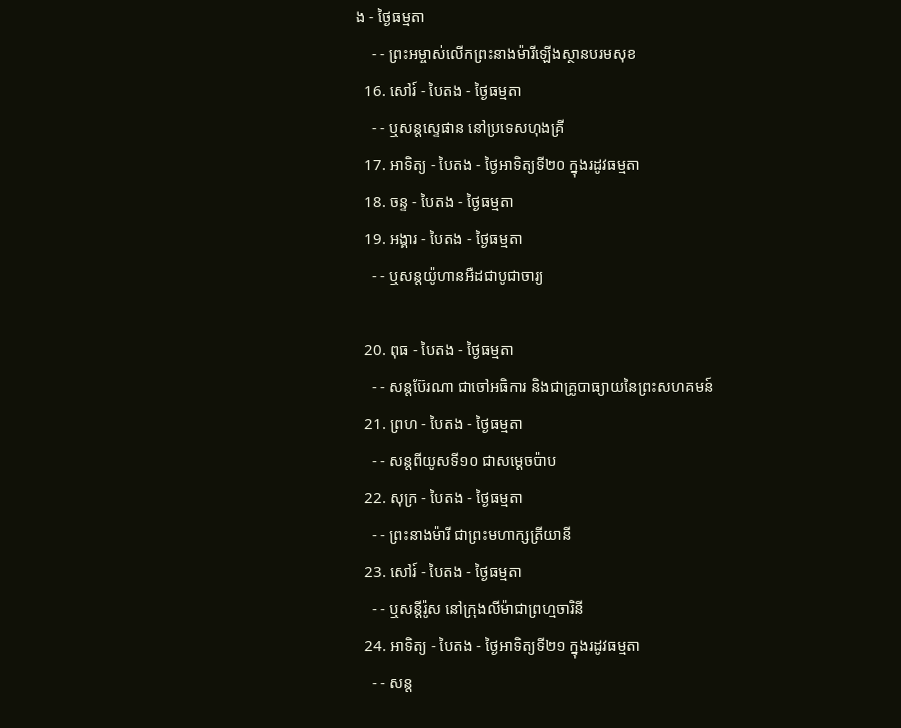ង - ថ្ងៃធម្មតា
    - - ព្រះអម្ចាស់លើកព្រះនាងម៉ារីឡើងស្ថានបរមសុខ
  16. សៅរ៍ - បៃតង - ថ្ងៃធម្មតា
    - - ឬសន្ដស្ទេផាន នៅប្រទេសហុងគ្រី
  17. អាទិត្យ - បៃតង - ថ្ងៃអាទិត្យទី២០ ក្នុងរដូវធម្មតា
  18. ចន្ទ - បៃតង - ថ្ងៃធម្មតា
  19. អង្គារ - បៃតង - ថ្ងៃធម្មតា
    - - ឬសន្ដយ៉ូហានអឺដជាបូជាចារ្យ

  20. ពុធ - បៃតង - ថ្ងៃធម្មតា
    - - សន្ដប៊ែរណា ជាចៅអធិការ និងជាគ្រូបាធ្យាយនៃព្រះសហគមន៍
  21. ព្រហ - បៃតង - ថ្ងៃធម្មតា
    - - សន្ដពីយូសទី១០ ជាសម្ដេចប៉ាប
  22. សុក្រ - បៃតង - ថ្ងៃធម្មតា
    - - ព្រះនាងម៉ារី ជាព្រះមហាក្សត្រីយានី
  23. សៅរ៍ - បៃតង - ថ្ងៃធម្មតា
    - - ឬសន្ដីរ៉ូស នៅក្រុងលីម៉ាជាព្រហ្មចារិនី
  24. អាទិត្យ - បៃតង - ថ្ងៃអាទិត្យទី២១ ក្នុងរដូវធម្មតា
    - - សន្ដ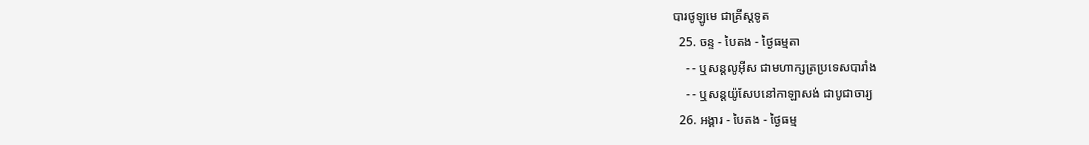បារថូឡូមេ ជាគ្រីស្ដទូត
  25. ចន្ទ - បៃតង - ថ្ងៃធម្មតា
    - - ឬសន្ដលូអ៊ីស ជាមហាក្សត្រប្រទេសបារាំង
    - - ឬសន្ដយ៉ូសែបនៅកាឡាសង់ ជាបូជាចារ្យ
  26. អង្គារ - បៃតង - ថ្ងៃធម្ម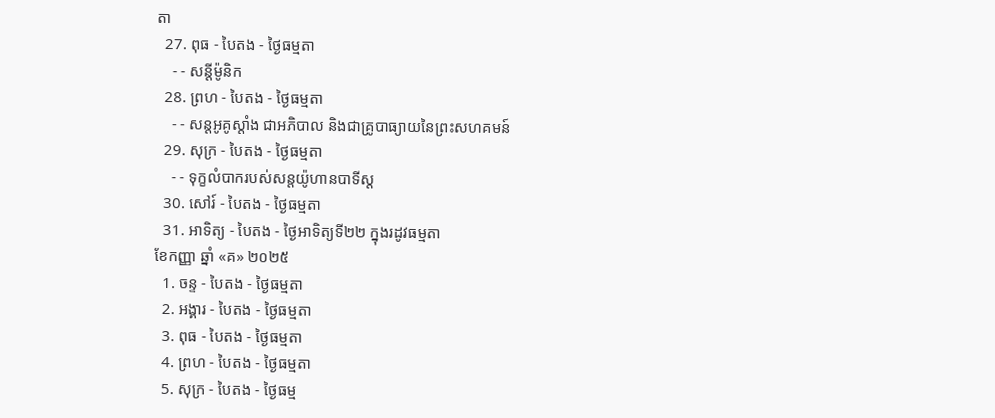តា
  27. ពុធ - បៃតង - ថ្ងៃធម្មតា
    - - សន្ដីម៉ូនិក
  28. ព្រហ - បៃតង - ថ្ងៃធម្មតា
    - - សន្ដអូគូស្ដាំង ជាអភិបាល និងជាគ្រូបាធ្យាយនៃព្រះសហគមន៍
  29. សុក្រ - បៃតង - ថ្ងៃធម្មតា
    - - ទុក្ខលំបាករបស់សន្ដយ៉ូហានបាទីស្ដ
  30. សៅរ៍ - បៃតង - ថ្ងៃធម្មតា
  31. អាទិត្យ - បៃតង - ថ្ងៃអាទិត្យទី២២ ក្នុងរដូវធម្មតា
ខែកញ្ញា ឆ្នាំ «គ» ២០២៥
  1. ចន្ទ - បៃតង - ថ្ងៃធម្មតា
  2. អង្គារ - បៃតង - ថ្ងៃធម្មតា
  3. ពុធ - បៃតង - ថ្ងៃធម្មតា
  4. ព្រហ - បៃតង - ថ្ងៃធម្មតា
  5. សុក្រ - បៃតង - ថ្ងៃធម្ម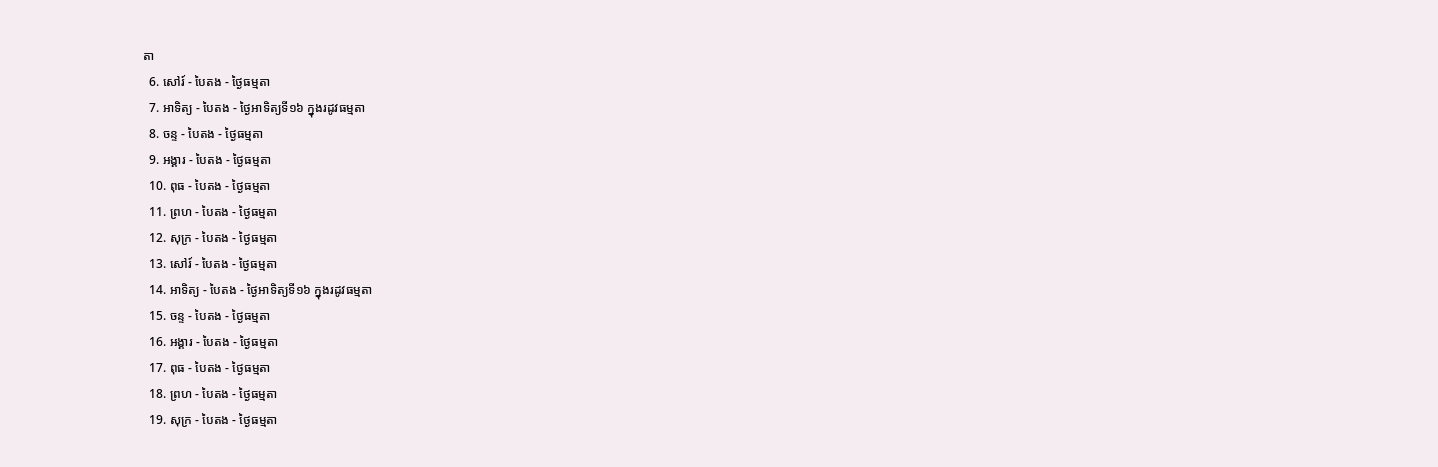តា
  6. សៅរ៍ - បៃតង - ថ្ងៃធម្មតា
  7. អាទិត្យ - បៃតង - ថ្ងៃអាទិត្យទី១៦ ក្នុងរដូវធម្មតា
  8. ចន្ទ - បៃតង - ថ្ងៃធម្មតា
  9. អង្គារ - បៃតង - ថ្ងៃធម្មតា
  10. ពុធ - បៃតង - ថ្ងៃធម្មតា
  11. ព្រហ - បៃតង - ថ្ងៃធម្មតា
  12. សុក្រ - បៃតង - ថ្ងៃធម្មតា
  13. សៅរ៍ - បៃតង - ថ្ងៃធម្មតា
  14. អាទិត្យ - បៃតង - ថ្ងៃអាទិត្យទី១៦ ក្នុងរដូវធម្មតា
  15. ចន្ទ - បៃតង - ថ្ងៃធម្មតា
  16. អង្គារ - បៃតង - ថ្ងៃធម្មតា
  17. ពុធ - បៃតង - ថ្ងៃធម្មតា
  18. ព្រហ - បៃតង - ថ្ងៃធម្មតា
  19. សុក្រ - បៃតង - ថ្ងៃធម្មតា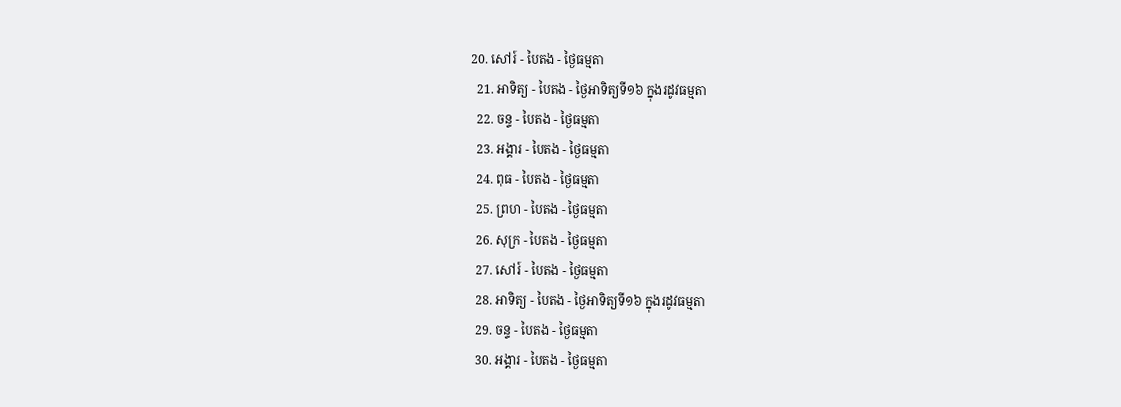20. សៅរ៍ - បៃតង - ថ្ងៃធម្មតា
  21. អាទិត្យ - បៃតង - ថ្ងៃអាទិត្យទី១៦ ក្នុងរដូវធម្មតា
  22. ចន្ទ - បៃតង - ថ្ងៃធម្មតា
  23. អង្គារ - បៃតង - ថ្ងៃធម្មតា
  24. ពុធ - បៃតង - ថ្ងៃធម្មតា
  25. ព្រហ - បៃតង - ថ្ងៃធម្មតា
  26. សុក្រ - បៃតង - ថ្ងៃធម្មតា
  27. សៅរ៍ - បៃតង - ថ្ងៃធម្មតា
  28. អាទិត្យ - បៃតង - ថ្ងៃអាទិត្យទី១៦ ក្នុងរដូវធម្មតា
  29. ចន្ទ - បៃតង - ថ្ងៃធម្មតា
  30. អង្គារ - បៃតង - ថ្ងៃធម្មតា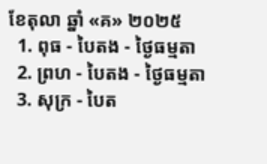ខែតុលា ឆ្នាំ «គ» ២០២៥
  1. ពុធ - បៃតង - ថ្ងៃធម្មតា
  2. ព្រហ - បៃតង - ថ្ងៃធម្មតា
  3. សុក្រ - បៃត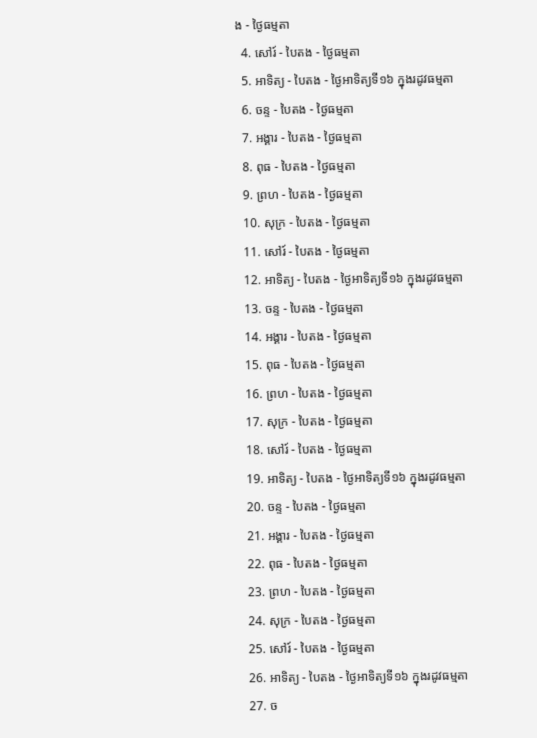ង - ថ្ងៃធម្មតា
  4. សៅរ៍ - បៃតង - ថ្ងៃធម្មតា
  5. អាទិត្យ - បៃតង - ថ្ងៃអាទិត្យទី១៦ ក្នុងរដូវធម្មតា
  6. ចន្ទ - បៃតង - ថ្ងៃធម្មតា
  7. អង្គារ - បៃតង - ថ្ងៃធម្មតា
  8. ពុធ - បៃតង - ថ្ងៃធម្មតា
  9. ព្រហ - បៃតង - ថ្ងៃធម្មតា
  10. សុក្រ - បៃតង - ថ្ងៃធម្មតា
  11. សៅរ៍ - បៃតង - ថ្ងៃធម្មតា
  12. អាទិត្យ - បៃតង - ថ្ងៃអាទិត្យទី១៦ ក្នុងរដូវធម្មតា
  13. ចន្ទ - បៃតង - ថ្ងៃធម្មតា
  14. អង្គារ - បៃតង - ថ្ងៃធម្មតា
  15. ពុធ - បៃតង - ថ្ងៃធម្មតា
  16. ព្រហ - បៃតង - ថ្ងៃធម្មតា
  17. សុក្រ - បៃតង - ថ្ងៃធម្មតា
  18. សៅរ៍ - បៃតង - ថ្ងៃធម្មតា
  19. អាទិត្យ - បៃតង - ថ្ងៃអាទិត្យទី១៦ ក្នុងរដូវធម្មតា
  20. ចន្ទ - បៃតង - ថ្ងៃធម្មតា
  21. អង្គារ - បៃតង - ថ្ងៃធម្មតា
  22. ពុធ - បៃតង - ថ្ងៃធម្មតា
  23. ព្រហ - បៃតង - ថ្ងៃធម្មតា
  24. សុក្រ - បៃតង - ថ្ងៃធម្មតា
  25. សៅរ៍ - បៃតង - ថ្ងៃធម្មតា
  26. អាទិត្យ - បៃតង - ថ្ងៃអាទិត្យទី១៦ ក្នុងរដូវធម្មតា
  27. ច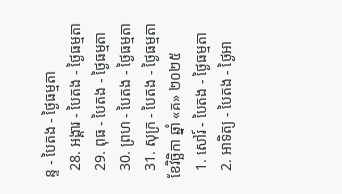ន្ទ - បៃតង - ថ្ងៃធម្មតា
  28. អង្គារ - បៃតង - ថ្ងៃធម្មតា
  29. ពុធ - បៃតង - ថ្ងៃធម្មតា
  30. ព្រហ - បៃតង - ថ្ងៃធម្មតា
  31. សុក្រ - បៃតង - ថ្ងៃធម្មតា
ខែវិច្ឆិកា ឆ្នាំ «គ» ២០២៥
  1. សៅរ៍ - បៃតង - ថ្ងៃធម្មតា
  2. អាទិត្យ - បៃតង - ថ្ងៃអា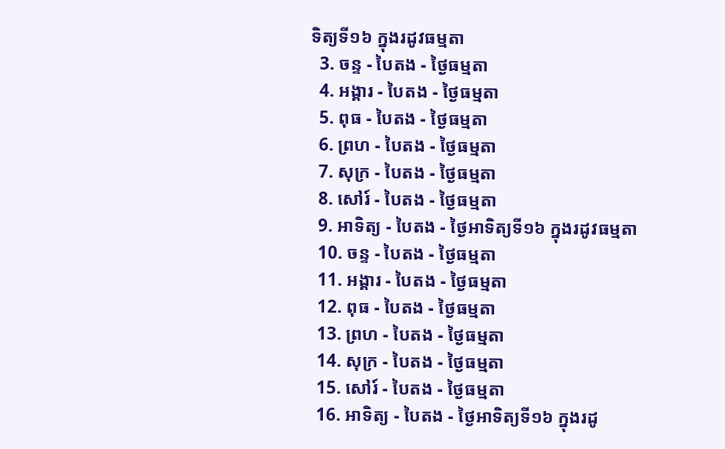ទិត្យទី១៦ ក្នុងរដូវធម្មតា
  3. ចន្ទ - បៃតង - ថ្ងៃធម្មតា
  4. អង្គារ - បៃតង - ថ្ងៃធម្មតា
  5. ពុធ - បៃតង - ថ្ងៃធម្មតា
  6. ព្រហ - បៃតង - ថ្ងៃធម្មតា
  7. សុក្រ - បៃតង - ថ្ងៃធម្មតា
  8. សៅរ៍ - បៃតង - ថ្ងៃធម្មតា
  9. អាទិត្យ - បៃតង - ថ្ងៃអាទិត្យទី១៦ ក្នុងរដូវធម្មតា
  10. ចន្ទ - បៃតង - ថ្ងៃធម្មតា
  11. អង្គារ - បៃតង - ថ្ងៃធម្មតា
  12. ពុធ - បៃតង - ថ្ងៃធម្មតា
  13. ព្រហ - បៃតង - ថ្ងៃធម្មតា
  14. សុក្រ - បៃតង - ថ្ងៃធម្មតា
  15. សៅរ៍ - បៃតង - ថ្ងៃធម្មតា
  16. អាទិត្យ - បៃតង - ថ្ងៃអាទិត្យទី១៦ ក្នុងរដូ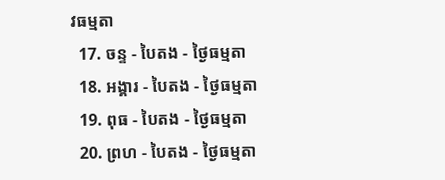វធម្មតា
  17. ចន្ទ - បៃតង - ថ្ងៃធម្មតា
  18. អង្គារ - បៃតង - ថ្ងៃធម្មតា
  19. ពុធ - បៃតង - ថ្ងៃធម្មតា
  20. ព្រហ - បៃតង - ថ្ងៃធម្មតា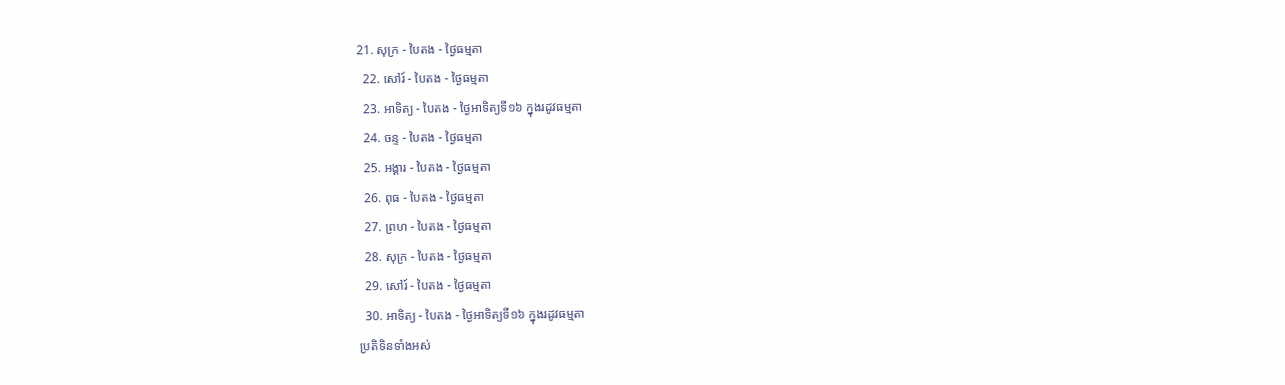21. សុក្រ - បៃតង - ថ្ងៃធម្មតា
  22. សៅរ៍ - បៃតង - ថ្ងៃធម្មតា
  23. អាទិត្យ - បៃតង - ថ្ងៃអាទិត្យទី១៦ ក្នុងរដូវធម្មតា
  24. ចន្ទ - បៃតង - ថ្ងៃធម្មតា
  25. អង្គារ - បៃតង - ថ្ងៃធម្មតា
  26. ពុធ - បៃតង - ថ្ងៃធម្មតា
  27. ព្រហ - បៃតង - ថ្ងៃធម្មតា
  28. សុក្រ - បៃតង - ថ្ងៃធម្មតា
  29. សៅរ៍ - បៃតង - ថ្ងៃធម្មតា
  30. អាទិត្យ - បៃតង - ថ្ងៃអាទិត្យទី១៦ ក្នុងរដូវធម្មតា
ប្រតិទិនទាំងអស់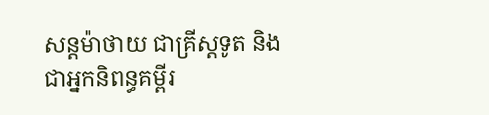សន្តម៉ាថាយ ជាគ្រីស្តទូត និងជាអ្នកនិពន្ធគម្ពីរ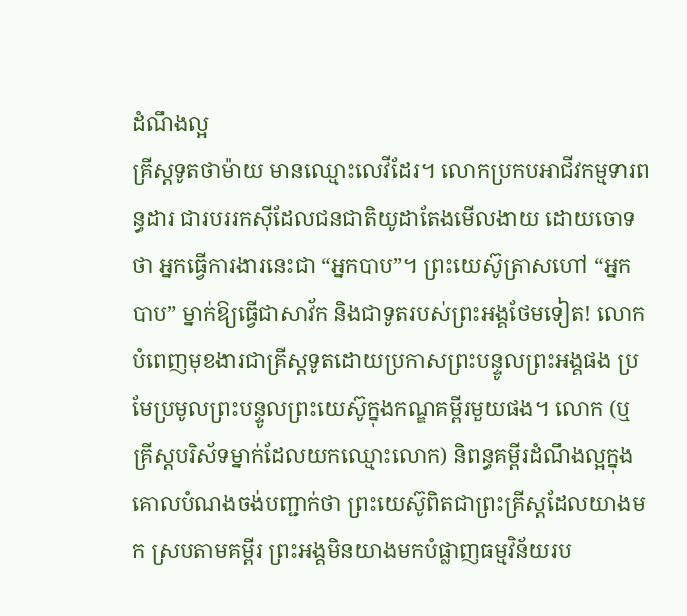ដំណឹងល្អ
គ្រីស្តទូតថាម៉ាយ មានឈ្មោះលេវីដែរ។ លោកប្រកបអាជីវកម្មទារពន្ធដារ ជារបររកស៊ីដែលជនជាតិយូដាតែងមើលងាយ ដោយចោទថា អ្នកធ្វើការងារនេះជា “អ្នកបាប”។ ព្រះយេស៊ូត្រាសហៅ “អ្នកបាប” ម្នាក់ឱ្យធ្វើជាសាវ័ក និងជាទូតរបស់ព្រះអង្គថែមទៀត! លោកបំពេញមុខងារជាគ្រីស្តទូតដោយប្រកាសព្រះបន្ទូលព្រះអង្គផង ប្រមែប្រមូលព្រះបន្ទូលព្រះយេស៊ូក្នុងកណ្ឌគម្ពីរមួយផង។ លោក (ឬគ្រីស្តបរិស័ទម្នាក់ដែលយកឈ្មោះលោក) និពន្ធគម្ពីរដំណឹងល្អក្នុងគោលបំណងចង់បញ្ជាក់ថា ព្រះយេស៊ូពិតជាព្រះគ្រីស្តដែលយាងមក ស្របតាមគម្ពីរ ព្រះអង្គមិនយាងមកបំផ្លាញធម្មវិន័យរប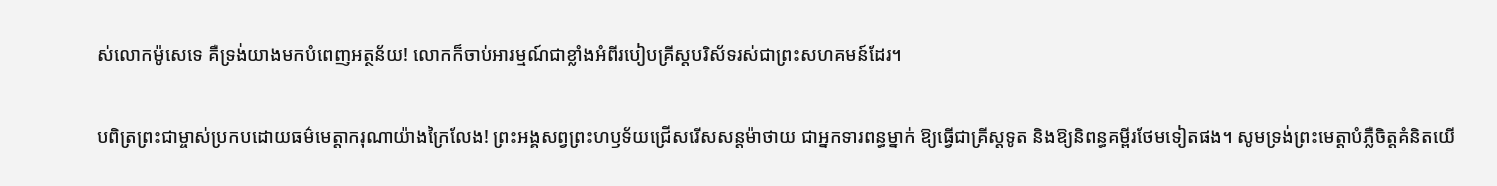ស់លោកម៉ូសេទេ គឺទ្រង់យាងមកបំពេញអត្ថន័យ! លោកក៏ចាប់អារម្មណ៍ជាខ្លាំងអំពីរបៀបគ្រីស្តបរិស័ទរស់ជាព្រះសហគមន៍ដែរ។

បពិត្រព្រះជាម្ចាស់ប្រកបដោយធម៌មេត្តាករុណាយ៉ាងក្រៃលែង! ព្រះអង្គសព្វព្រះហឫទ័យជ្រើសរើសសន្តម៉ាថាយ ជាអ្នកទារពន្ធម្នាក់ ឱ្យធ្វើជាគ្រីស្តទូត និងឱ្យនិពន្ធគម្ពីរថែមទៀតផង។ សូមទ្រង់ព្រះមេត្តាបំភ្លឺចិត្តគំនិតយើ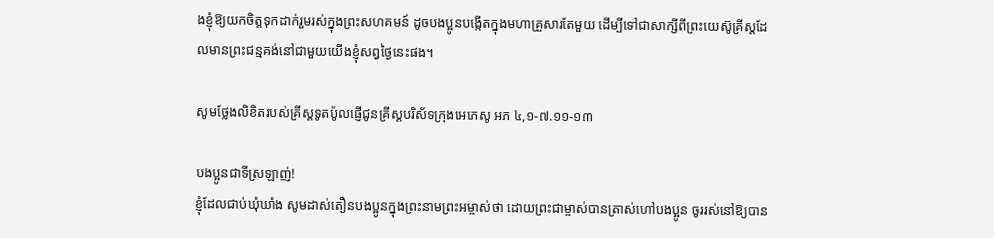ងខ្ញុំឱ្យយកចិត្តទុកដាក់រួមរស់ក្នុងព្រះសហគមន៍ ដូចបងប្អូនបង្កើតក្នុងមហាគ្រួសារតែមួយ ដើម្បីទៅជាសាក្សីពីព្រះយេស៊ូគ្រីស្តដែលមានព្រះជន្មគង់នៅជាមួយយើងខ្ញុំសព្វថ្ងៃនេះផង។

សូមថ្លែងលិខិតរបស់គ្រីស្ដទូតប៉ូលផ្ញើជូនគ្រីស្ដបរិស័ទក្រុងអេភេសូ អភ ៤,១-៧.១១-១៣

បងប្អូនជាទីស្រឡាញ់!
ខ្ញុំដែលជាប់ឃុំ‌ឃាំង សូមដាស់‌តឿនបង‌ប្អូនក្នុងព្រះ‌នាមព្រះ‌អម្ចាស់ថា ដោយព្រះ‌ជាម្ចាស់បានត្រាស់ហៅបង‌ប្អូន ចូររស់នៅឱ្យបាន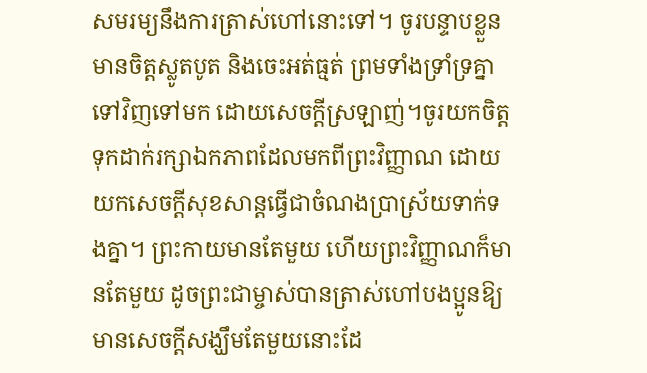សមរម្យនឹងការត្រាស់ហៅនោះទៅ។ ចូរបន្ទាបខ្លួន មានចិត្តស្លូតបូត និងចេះអត់‌ធ្មត់ ព្រមទាំងទ្រាំ‌ទ្រគ្នាទៅវិញទៅមក ដោយសេចក្ដីស្រឡាញ់។ចូរយកចិត្តទុកដាក់រក្សាឯក‌ភាពដែលមកពីព្រះ‌វិញ្ញាណ ដោយយកសេចក្ដីសុខ‌សាន្តធ្វើជាចំណងប្រាស្រ័យទាក់‌ទងគ្នា។ ព្រះ‌កាយមានតែមួយ ហើយព្រះ‌វិញ្ញាណក៏មានតែមួយ ដូចព្រះ‌ជាម្ចាស់បានត្រាស់ហៅបង‌ប្អូនឱ្យមានសេចក្ដីសង្ឃឹមតែមួយនោះដែ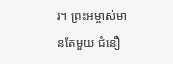រ។ ព្រះ‌អម្ចាស់មានតែមួយ ជំនឿ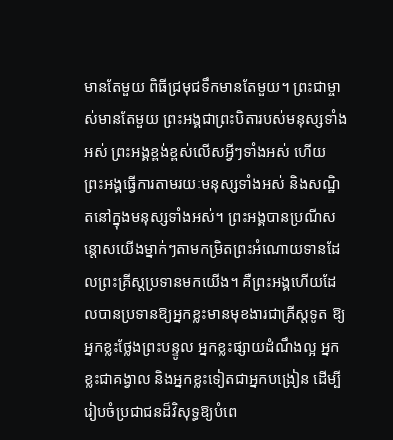មានតែមួយ ពិធីជ្រមុជទឹកមានតែមួយ។ ព្រះ‌ជាម្ចាស់មានតែមួយ ព្រះ‌អង្គជាព្រះ‌បិតារបស់មនុស្សទាំងអស់ ព្រះ‌អង្គខ្ពង់‌ខ្ពស់លើសអ្វីៗទាំងអស់ ហើយព្រះ‌អង្គធ្វើការតាម‌រយៈមនុស្សទាំងអស់ និងសណ្ឋិតនៅក្នុងមនុស្សទាំងអស់។ ព្រះ‌អង្គបានប្រណី‌សន្ដោសយើងម្នាក់ៗតាមកម្រិតព្រះ‌អំណោយទានដែលព្រះ‌គ្រីស្តប្រទានមកយើង។ គឺព្រះ‌អង្គហើយដែលបានប្រទានឱ្យអ្នកខ្លះមានមុខ‌ងារជាគ្រីស្តទូត ឱ្យអ្នកខ្លះថ្លែងព្រះ‌បន្ទូល អ្នកខ្លះផ្សាយដំណឹង‌ល្អ អ្នកខ្លះជាគង្វាល និងអ្នកខ្លះទៀតជាអ្នកបង្រៀន ដើម្បីរៀបចំប្រជាជនដ៏‌វិសុទ្ធឱ្យបំពេ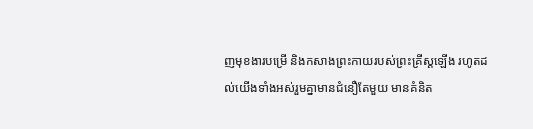ញមុខ‌ងារបម្រើ និងកសាងព្រះ‌កាយរបស់ព្រះ‌គ្រីស្តឡើង រហូតដល់យើងទាំងអស់រួមគ្នាមានជំនឿតែមួយ មានគំនិត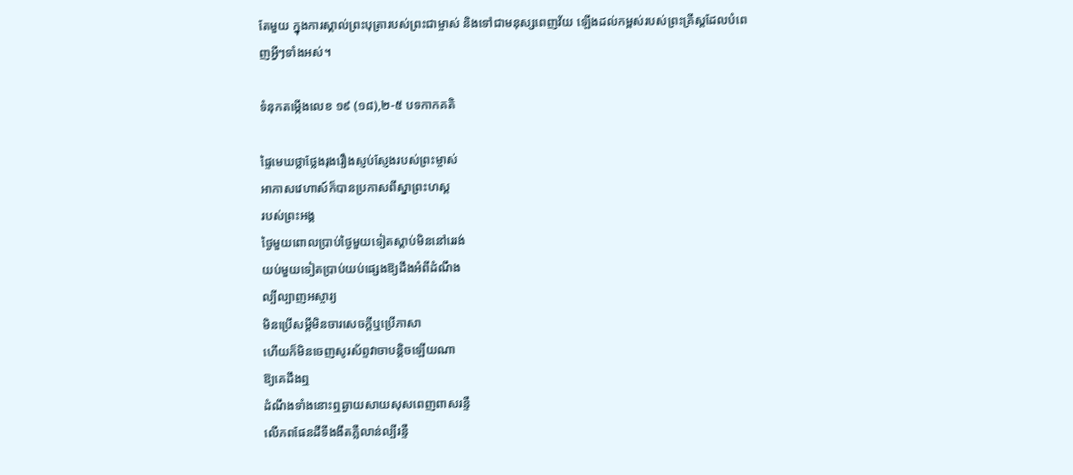តែមួយ ក្នុងការស្គាល់ព្រះ‌បុត្រារបស់ព្រះ‌ជាម្ចាស់ និងទៅជាមនុស្សពេញវ័យ ឡើងដល់កម្ពស់របស់ព្រះ‌គ្រីស្តដែលបំពេញអ្វីៗទាំងអស់។

ទំនុកតម្កើងលេខ ១៩ (១៨),២-៥ បទកាកគតិ

ផ្ទៃមេឃថ្លាថ្លែងរុងរឿងស្ញប់ស្ញែងរបស់ព្រះម្ចាស់
អាកាសវេហាស៍ក៏បានប្រកាសពីស្នាព្រះហស្ត
របស់ព្រះអង្គ
ថ្ងៃមួយពោលប្រាប់ថ្ងៃមួយទៀតស្តាប់មិននៅរេរង់
យប់មួយទៀតប្រាប់យប់ផ្សេងឱ្យដឹងអំពីដំណឹង
ល្បីល្បាញអស្ចារ្យ
មិនប្រើសម្តីមិនចារសេចក្តីឬប្រើភាសា
ហើយក៏មិនចេញសូរស័ព្ទវាចាបន្តិចឡើយណា
ឱ្យគេដឹងឮ
ដំណឹងទាំងនោះឮឆ្ងាយសាយសុសពេញពាសរន្ទឺ
លើភពផែនដីទីងងឹតភ្លឺលាន់ល្បីរន្ទឺ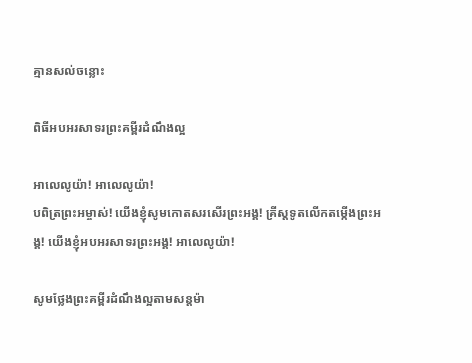គ្មានសល់ចន្លោះ

ពិធីអបអរសាទរព្រះគម្ពីរដំណឹងល្អ

អាលេលូយ៉ា! អាលេលូយ៉ា!
បពិត្រព្រះអម្ចាស់! យើងខ្ញុំសូមកោតសរសើរព្រះអង្គ! គ្រីស្តទូតលើកតម្កើងព្រះអង្គ! យើងខ្ញុំអបអរសាទរព្រះអង្គ! អាលេលូយ៉ា!

សូមថ្លែងព្រះគម្ពីរដំណឹងល្អតាមសន្តម៉ា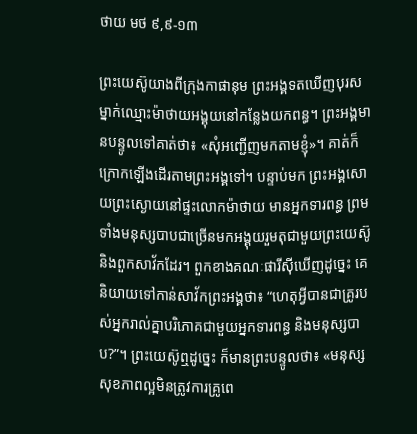ថាយ មថ ៩,៩-១៣

ព្រះយេស៊ូយាងពីក្រុងកាផានុម ព្រះអង្គទតឃើញបុរសម្នាក់ឈ្មោះម៉ាថាយអង្គុយនៅកន្លែងយកពន្ធ។ ព្រះអង្គមានបន្ទូលទៅគាត់ថា៖ «សុំអញ្ជើញមកតាមខ្ញុំ»។ គាត់ក៏ក្រោកឡើងដើរតាមព្រះអង្គទៅ។ បន្ទាប់មក ព្រះអង្គសោយព្រះស្ងោយនៅផ្ទះលោកម៉ាថាយ មានអ្នកទារពន្ធ ព្រមទាំងមនុស្សបាបជាច្រើនមកអង្គុយរួមតុជាមួយព្រះយេស៊ូ និងពួកសាវ័កដែរ។ ពួកខាងគណៈផារីស៊ីឃើញដូច្នេះ គេនិយាយទៅកាន់សាវ័កព្រះអង្គថា៖ “ហេតុអ្វីបានជាគ្រូរបស់អ្នករាល់គ្នាបរិភោគជាមួយអ្នកទារពន្ធ និងមនុស្សបាប?”។ ព្រះយេស៊ូឮដូច្នេះ ក៏មានព្រះបន្ទូលថា៖ «មនុស្សសុខភាពល្អមិនត្រូវការគ្រូពេ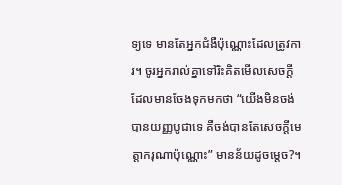ទ្យទេ មានតែអ្នកជំងឺប៉ុណ្ណោះដែលត្រូវការ។ ចូរអ្នករាល់គ្នាទៅរិះគិតមើលសេចក្តីដែលមានចែងទុកមកថា “យើងមិនចង់បានយញ្ញបូជាទេ គឺចង់បានតែសេចក្តីមេត្តាករុណាប៉ុណ្ណោះ” មានន័យដូចម្តេច?។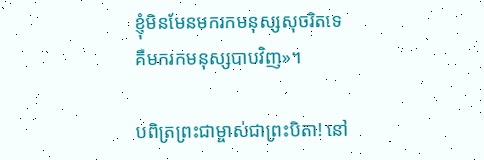ខ្ញុំមិនមែនមករកមនុស្សសុចរិតទេ គឺមករកមនុស្សបាបវិញ»។

បពិត្រព្រះជាម្ចាស់ជាព្រះបិតា! នៅ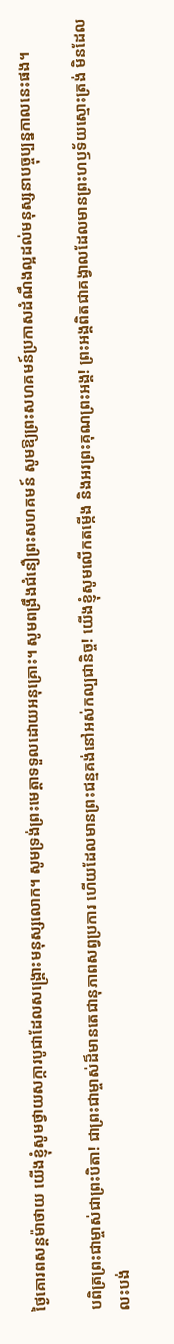ថ្ងៃគោរពសន្តម៉ាថាយ យើងខ្ញុំសូមថ្វាយសក្ការបូជាដែលសង្គ្រោះមនុស្សលោក។ សូមទ្រង់ព្រះមេត្តាទទួលដោយអនុគ្រោះ។ សូមពង្រឹងជំនឿព្រះសហគមន៍ សូមឱ្យព្រះសហគមន៍ប្រកាសដំណឹងល្អដល់មនុស្សនាបច្ចុប្បន្នកាលនេះផង។

បពិត្រព្រះជាម្ចាស់ជាព្រះបិតា! ជាព្រះជាម្ចាស់ដ៏មានតេជានុភាពសព្វប្រការ ហើយដែលមានព្រះជន្មគង់នៅអស់កល្បជានិច្ច! យើងខ្ញុំសូមលើកតម្កើង និងអរព្រះគុណព្រះអង្គ! ព្រះអង្គពិតជាគង្វាលដែលមានព្រះហឫទ័យស្មោះត្រង់ មិនដែលលះបង់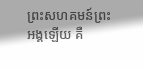ព្រះសហគមន៍ព្រះអង្គឡើយ គឺ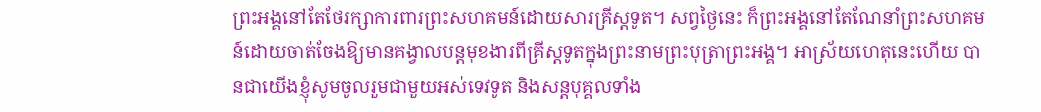ព្រះអង្គនៅតែថែរក្សាការពារព្រះសហគមន៍ដោយសារគ្រីស្តទូត។ សព្វថ្ងៃនេះ ក៏ព្រះអង្គនៅតែណែនាំព្រះសហគមន៍ដោយចាត់ចែងឱ្យមានគង្វាលបន្តមុខងារពីគ្រីស្តទូតក្នុងព្រះនាមព្រះបុត្រាព្រះអង្គ។ អាស្រ័យហេតុនេះហើយ បានជាយើងខ្ញុំសូមចូលរួមជាមួយអស់ទេវទូត និងសន្តបុគ្គលទាំង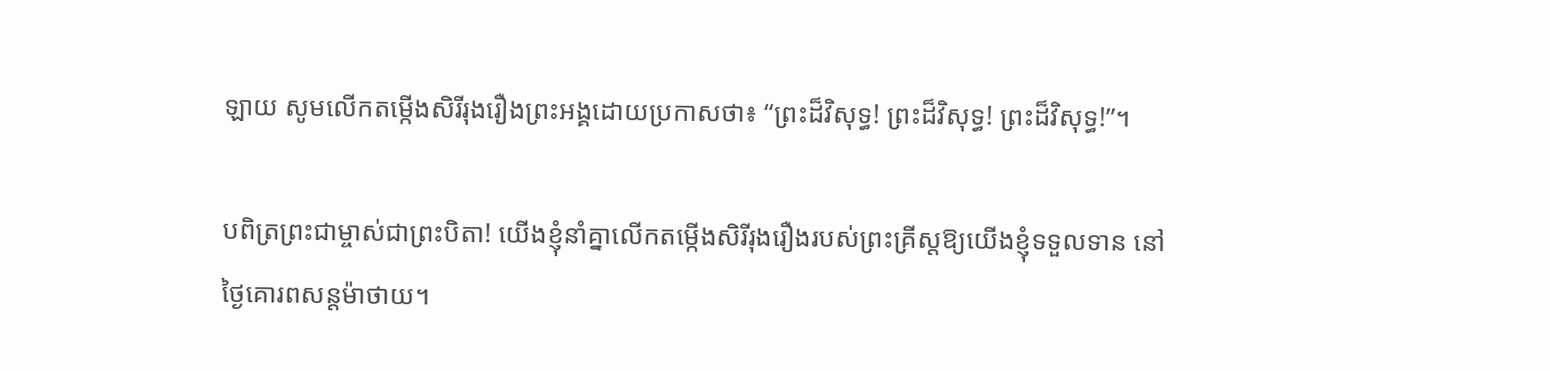ឡាយ សូមលើកតម្កើងសិរីរុងរឿងព្រះអង្គដោយប្រកាសថា៖ “ព្រះដ៏វិសុទ្ធ! ព្រះដ៏វិសុទ្ធ! ព្រះដ៏វិសុទ្ធ!”។

បពិត្រព្រះជាម្ចាស់ជាព្រះបិតា! យើងខ្ញុំនាំគ្នាលើកតម្កើងសិរីរុងរឿងរបស់ព្រះគ្រីស្តឱ្យយើងខ្ញុំទទួលទាន នៅថ្ងៃគោរពសន្តម៉ាថាយ។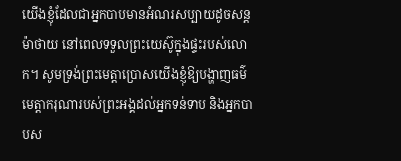យើងខ្ញុំដែលជាអ្នកបាបមានអំណរសប្បាយដូចសន្តម៉ាថាយ នៅពេលទទួលព្រះយេស៊ូក្នុងផ្ទះរបស់លោក។ សូមទ្រង់ព្រះមេត្តាប្រោសយើងខ្ញុំឱ្យបង្ហាញធម៌មេត្តាករុណារបស់ព្រះអង្គដល់អ្នកទន់ទាប និងអ្នកបាបស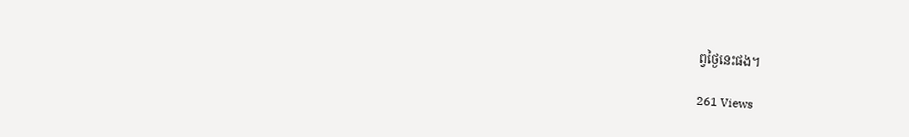ព្វថ្ងៃនេះផង។

261 Views